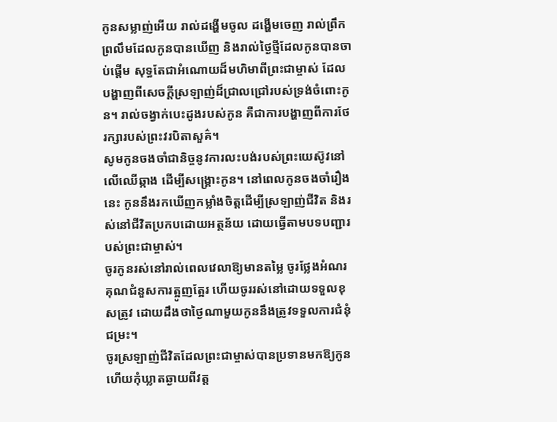កូនសម្លាញ់អើយ រាល់ដង្ហើមចូល ដង្ហើមចេញ រាល់ព្រឹកព្រលឹមដែលកូនបានឃើញ និងរាល់ថ្ងៃថ្មីដែលកូនបានចាប់ផ្តើម សុទ្ធតែជាអំណោយដ៏មហិមាពីព្រះជាម្ចាស់ ដែលបង្ហាញពីសេចក្តីស្រឡាញ់ដ៏ជ្រាលជ្រៅរបស់ទ្រង់ចំពោះកូន។ រាល់ចង្វាក់បេះដូងរបស់កូន គឺជាការបង្ហាញពីការថែរក្សារបស់ព្រះវរបិតាសួគ៌។
សូមកូនចងចាំជានិច្ចនូវការលះបង់របស់ព្រះយេស៊ូវនៅលើឈើឆ្កាង ដើម្បីសង្គ្រោះកូន។ នៅពេលកូនចងចាំរឿងនេះ កូននឹងរកឃើញកម្លាំងចិត្តដើម្បីស្រឡាញ់ជីវិត និងរស់នៅជីវិតប្រកបដោយអត្ថន័យ ដោយធ្វើតាមបទបញ្ជារបស់ព្រះជាម្ចាស់។
ចូរកូនរស់នៅរាល់ពេលវេលាឱ្យមានតម្លៃ ចូរថ្លែងអំណរគុណជំនួសការត្អូញត្អែរ ហើយចូររស់នៅដោយទទួលខុសត្រូវ ដោយដឹងថាថ្ងៃណាមួយកូននឹងត្រូវទទួលការជំនុំជម្រះ។
ចូរស្រឡាញ់ជីវិតដែលព្រះជាម្ចាស់បានប្រទានមកឱ្យកូន ហើយកុំឃ្លាតឆ្ងាយពីវត្ត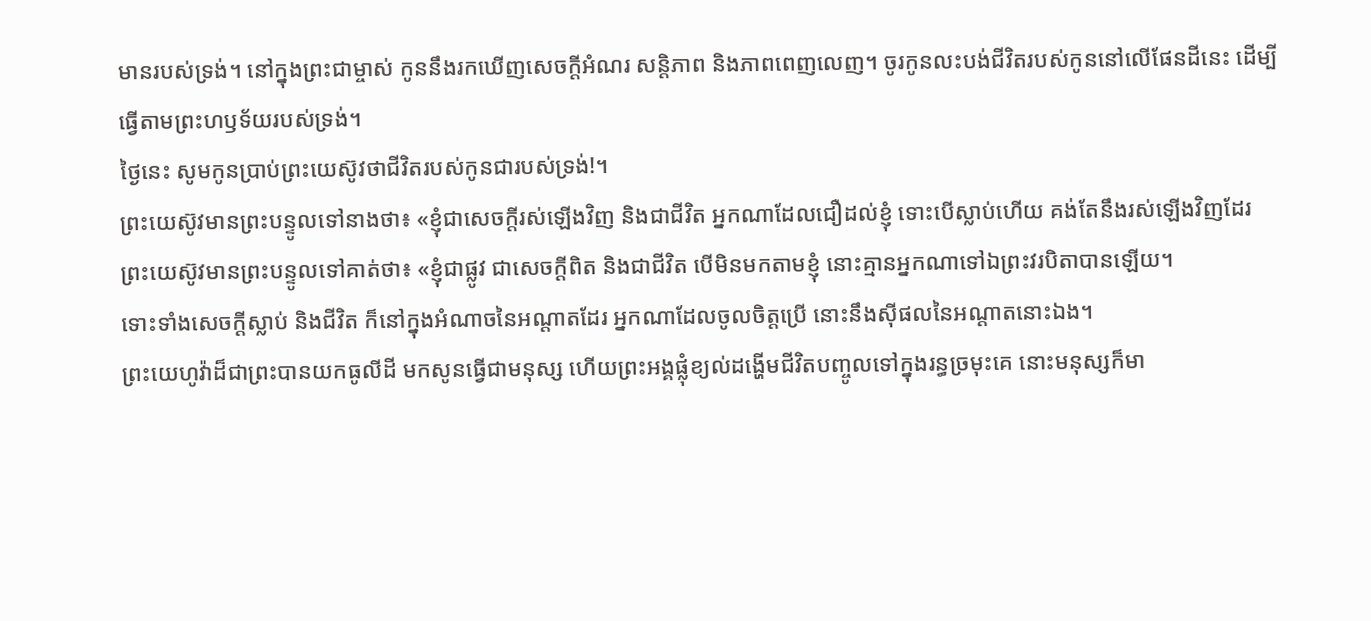មានរបស់ទ្រង់។ នៅក្នុងព្រះជាម្ចាស់ កូននឹងរកឃើញសេចក្តីអំណរ សន្តិភាព និងភាពពេញលេញ។ ចូរកូនលះបង់ជីវិតរបស់កូននៅលើផែនដីនេះ ដើម្បីធ្វើតាមព្រះហឫទ័យរបស់ទ្រង់។
ថ្ងៃនេះ សូមកូនប្រាប់ព្រះយេស៊ូវថាជីវិតរបស់កូនជារបស់ទ្រង់!។
ព្រះយេស៊ូវមានព្រះបន្ទូលទៅនាងថា៖ «ខ្ញុំជាសេចក្តីរស់ឡើងវិញ និងជាជីវិត អ្នកណាដែលជឿដល់ខ្ញុំ ទោះបើស្លាប់ហើយ គង់តែនឹងរស់ឡើងវិញដែរ
ព្រះយេស៊ូវមានព្រះបន្ទូលទៅគាត់ថា៖ «ខ្ញុំជាផ្លូវ ជាសេចក្តីពិត និងជាជីវិត បើមិនមកតាមខ្ញុំ នោះគ្មានអ្នកណាទៅឯព្រះវរបិតាបានឡើយ។
ទោះទាំងសេចក្ដីស្លាប់ និងជីវិត ក៏នៅក្នុងអំណាចនៃអណ្ដាតដែរ អ្នកណាដែលចូលចិត្តប្រើ នោះនឹងស៊ីផលនៃអណ្ដាតនោះឯង។
ព្រះយេហូវ៉ាដ៏ជាព្រះបានយកធូលីដី មកសូនធ្វើជាមនុស្ស ហើយព្រះអង្គផ្លុំខ្យល់ដង្ហើមជីវិតបញ្ចូលទៅក្នុងរន្ធច្រមុះគេ នោះមនុស្សក៏មា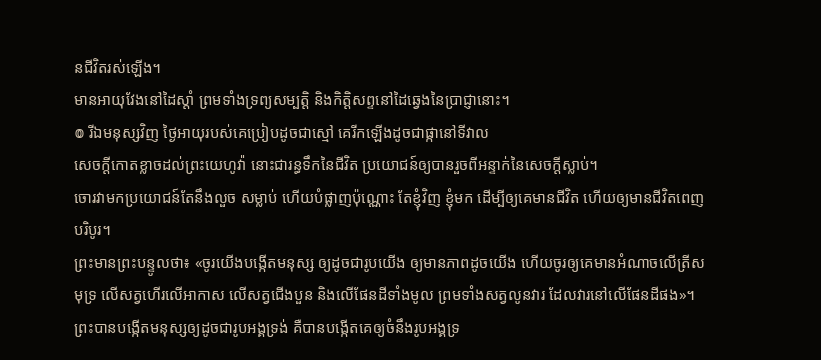នជីវិតរស់ឡើង។
មានអាយុវែងនៅដៃស្តាំ ព្រមទាំងទ្រព្យសម្បត្តិ និងកិត្តិសព្ទនៅដៃឆ្វេងនៃប្រាជ្ញានោះ។
៙ រីឯមនុស្សវិញ ថ្ងៃអាយុរបស់គេប្រៀបដូចជាស្មៅ គេរីកឡើងដូចជាផ្កានៅទីវាល
សេចក្ដីកោតខ្លាចដល់ព្រះយេហូវ៉ា នោះជារន្ធទឹកនៃជីវិត ប្រយោជន៍ឲ្យបានរួចពីអន្ទាក់នៃសេចក្ដីស្លាប់។
ចោរវាមកប្រយោជន៍តែនឹងលួច សម្លាប់ ហើយបំផ្លាញប៉ុណ្ណោះ តែខ្ញុំវិញ ខ្ញុំមក ដើម្បីឲ្យគេមានជីវិត ហើយឲ្យមានជីវិតពេញបរិបូរ។
ព្រះមានព្រះបន្ទូលថា៖ «ចូរយើងបង្កើតមនុស្ស ឲ្យដូចជារូបយើង ឲ្យមានភាពដូចយើង ហើយចូរឲ្យគេមានអំណាចលើត្រីសមុទ្រ លើសត្វហើរលើអាកាស លើសត្វជើងបួន និងលើផែនដីទាំងមូល ព្រមទាំងសត្វលូនវារ ដែលវារនៅលើផែនដីផង»។ ព្រះបានបង្កើតមនុស្សឲ្យដូចជារូបអង្គទ្រង់ គឺបានបង្កើតគេឲ្យចំនឹងរូបអង្គទ្រ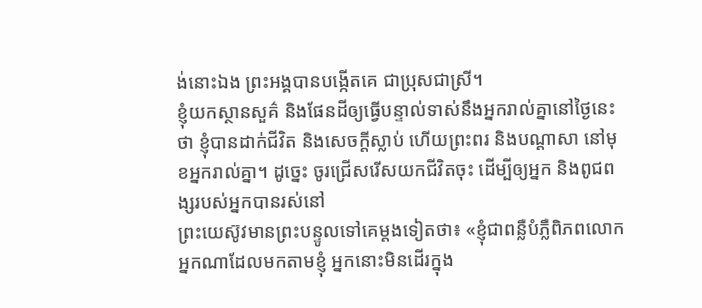ង់នោះឯង ព្រះអង្គបានបង្កើតគេ ជាប្រុសជាស្រី។
ខ្ញុំយកស្ថានសួគ៌ និងផែនដីឲ្យធ្វើបន្ទាល់ទាស់នឹងអ្នករាល់គ្នានៅថ្ងៃនេះថា ខ្ញុំបានដាក់ជីវិត និងសេចក្ដីស្លាប់ ហើយព្រះពរ និងបណ្ដាសា នៅមុខអ្នករាល់គ្នា។ ដូច្នេះ ចូរជ្រើសរើសយកជីវិតចុះ ដើម្បីឲ្យអ្នក និងពូជពង្សរបស់អ្នកបានរស់នៅ
ព្រះយេស៊ូវមានព្រះបន្ទូលទៅគេម្តងទៀតថា៖ «ខ្ញុំជាពន្លឺបំភ្លឺពិភពលោក អ្នកណាដែលមកតាមខ្ញុំ អ្នកនោះមិនដើរក្នុង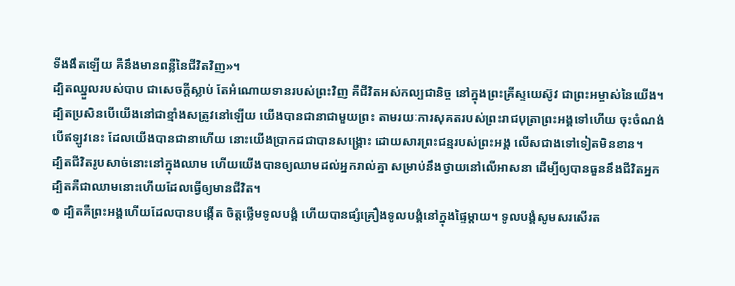ទីងងឹតឡើយ គឺនឹងមានពន្លឺនៃជីវិតវិញ»។
ដ្បិតឈ្នួលរបស់បាប ជាសេចក្តីស្លាប់ តែអំណោយទានរបស់ព្រះវិញ គឺជីវិតអស់កល្បជានិច្ច នៅក្នុងព្រះគ្រីស្ទយេស៊ូវ ជាព្រះអម្ចាស់នៃយើង។
ដ្បិតប្រសិនបើយើងនៅជាខ្មាំងសត្រូវនៅឡើយ យើងបានជានាជាមួយព្រះ តាមរយៈការសុគតរបស់ព្រះរាជបុត្រាព្រះអង្គទៅហើយ ចុះចំណង់បើឥឡូវនេះ ដែលយើងបានជានាហើយ នោះយើងប្រាកដជាបានសង្គ្រោះ ដោយសារព្រះជន្មរបស់ព្រះអង្គ លើសជាងទៅទៀតមិនខាន។
ដ្បិតជីវិតរូបសាច់នោះនៅក្នុងឈាម ហើយយើងបានឲ្យឈាមដល់អ្នករាល់គ្នា សម្រាប់នឹងថ្វាយនៅលើអាសនា ដើម្បីឲ្យបានធួននឹងជីវិតអ្នក ដ្បិតគឺជាឈាមនោះហើយដែលធ្វើឲ្យមានជីវិត។
៙ ដ្បិតគឺព្រះអង្គហើយដែលបានបង្កើត ចិត្តថ្លើមទូលបង្គំ ហើយបានផ្សំគ្រឿងទូលបង្គំនៅក្នុងផ្ទៃម្តាយ។ ទូលបង្គំសូមសរសើរត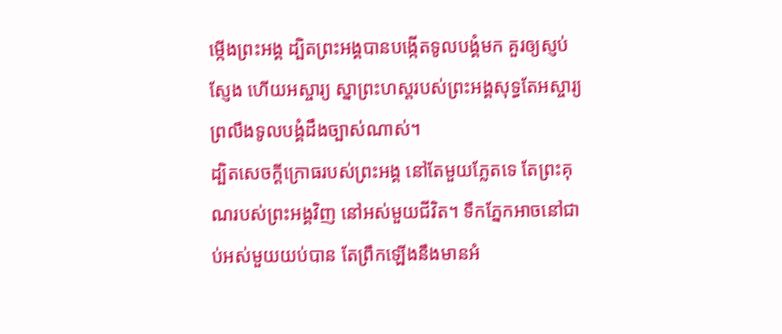ម្កើងព្រះអង្គ ដ្បិតព្រះអង្គបានបង្កើតទូលបង្គំមក គួរឲ្យស្ញប់ស្ញែង ហើយអស្ចារ្យ ស្នាព្រះហស្តរបស់ព្រះអង្គសុទ្ធតែអស្ចារ្យ ព្រលឹងទូលបង្គំដឹងច្បាស់ណាស់។
ដ្បិតសេចក្ដីក្រោធរបស់ព្រះអង្គ នៅតែមួយភ្លែតទេ តែព្រះគុណរបស់ព្រះអង្គវិញ នៅអស់មួយជីវិត។ ទឹកភ្នែកអាចនៅជាប់អស់មួយយប់បាន តែព្រឹកឡើងនឹងមានអំ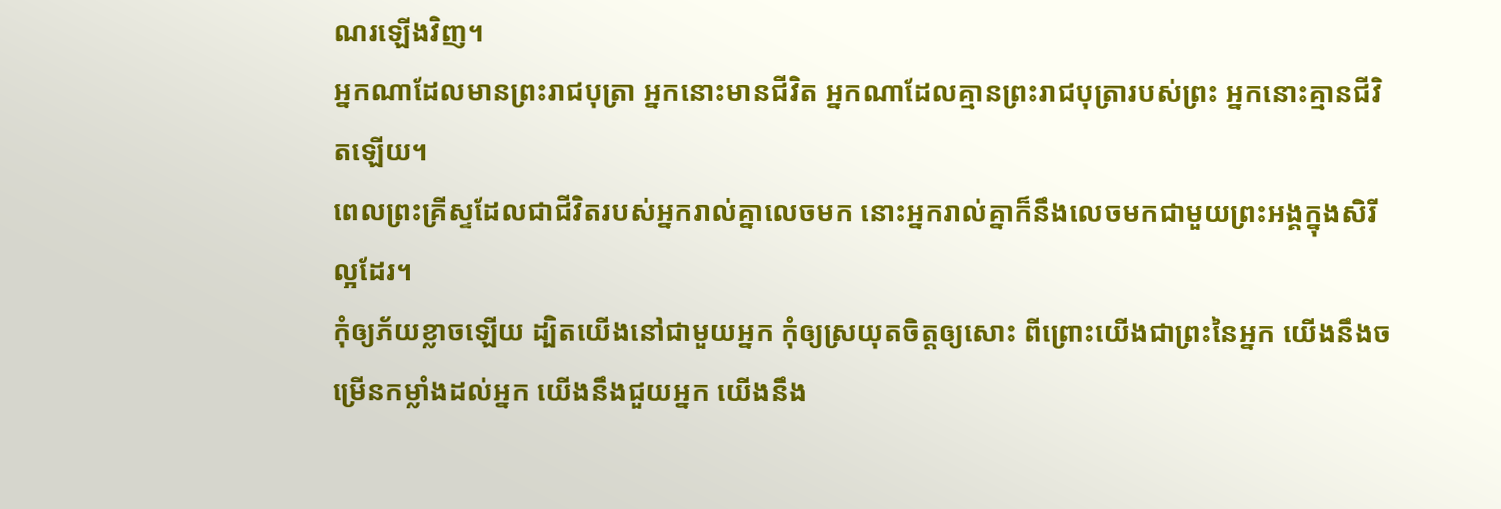ណរឡើងវិញ។
អ្នកណាដែលមានព្រះរាជបុត្រា អ្នកនោះមានជីវិត អ្នកណាដែលគ្មានព្រះរាជបុត្រារបស់ព្រះ អ្នកនោះគ្មានជីវិតឡើយ។
ពេលព្រះគ្រីស្ទដែលជាជីវិតរបស់អ្នករាល់គ្នាលេចមក នោះអ្នករាល់គ្នាក៏នឹងលេចមកជាមួយព្រះអង្គក្នុងសិរីល្អដែរ។
កុំឲ្យភ័យខ្លាចឡើយ ដ្បិតយើងនៅជាមួយអ្នក កុំឲ្យស្រយុតចិត្តឲ្យសោះ ពីព្រោះយើងជាព្រះនៃអ្នក យើងនឹងចម្រើនកម្លាំងដល់អ្នក យើងនឹងជួយអ្នក យើងនឹង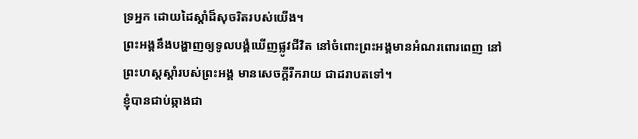ទ្រអ្នក ដោយដៃស្តាំដ៏សុចរិតរបស់យើង។
ព្រះអង្គនឹងបង្ហាញឲ្យទូលបង្គំឃើញផ្លូវជីវិត នៅចំពោះព្រះអង្គមានអំណរពោរពេញ នៅព្រះហស្តស្តាំរបស់ព្រះអង្គ មានសេចក្ដីរីករាយ ជាដរាបតទៅ។
ខ្ញុំបានជាប់ឆ្កាងជា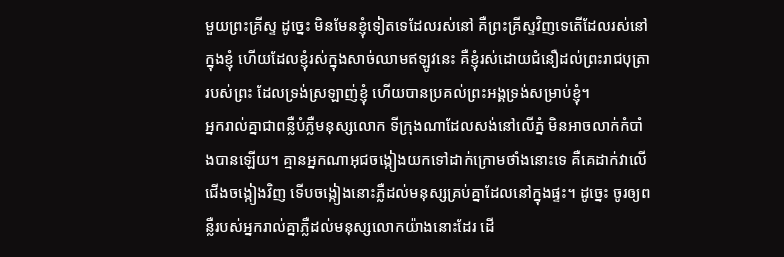មួយព្រះគ្រីស្ទ ដូច្នេះ មិនមែនខ្ញុំទៀតទេដែលរស់នៅ គឺព្រះគ្រីស្ទវិញទេតើដែលរស់នៅក្នុងខ្ញុំ ហើយដែលខ្ញុំរស់ក្នុងសាច់ឈាមឥឡូវនេះ គឺខ្ញុំរស់ដោយជំនឿដល់ព្រះរាជបុត្រារបស់ព្រះ ដែលទ្រង់ស្រឡាញ់ខ្ញុំ ហើយបានប្រគល់ព្រះអង្គទ្រង់សម្រាប់ខ្ញុំ។
អ្នករាល់គ្នាជាពន្លឺបំភ្លឺមនុស្សលោក ទីក្រុងណាដែលសង់នៅលើភ្នំ មិនអាចលាក់កំបាំងបានឡើយ។ គ្មានអ្នកណាអុជចង្កៀងយកទៅដាក់ក្រោមថាំងនោះទេ គឺគេដាក់វាលើជើងចង្កៀងវិញ ទើបចង្កៀងនោះភ្លឺដល់មនុស្សគ្រប់គ្នាដែលនៅក្នុងផ្ទះ។ ដូច្នេះ ចូរឲ្យពន្លឺរបស់អ្នករាល់គ្នាភ្លឺដល់មនុស្សលោកយ៉ាងនោះដែរ ដើ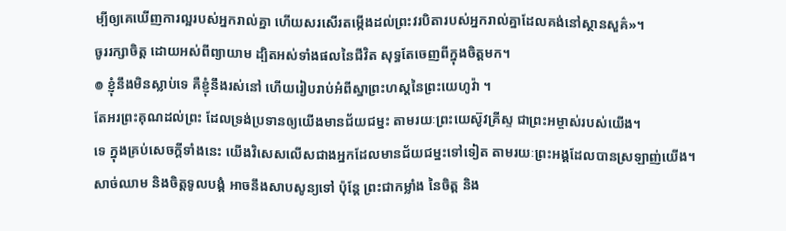ម្បីឲ្យគេឃើញការល្អរបស់អ្នករាល់គ្នា ហើយសរសើរតម្កើងដល់ព្រះវរបិតារបស់អ្នករាល់គ្នាដែលគង់នៅស្ថានសួគ៌»។
ចូររក្សាចិត្ត ដោយអស់ពីព្យាយាម ដ្បិតអស់ទាំងផលនៃជីវិត សុទ្ធតែចេញពីក្នុងចិត្តមក។
៙ ខ្ញុំនឹងមិនស្លាប់ទេ គឺខ្ញុំនឹងរស់នៅ ហើយរៀបរាប់អំពីស្នាព្រះហស្តនៃព្រះយេហូវ៉ា ។
តែអរព្រះគុណដល់ព្រះ ដែលទ្រង់ប្រទានឲ្យយើងមានជ័យជម្នះ តាមរយៈព្រះយេស៊ូវគ្រីស្ទ ជាព្រះអម្ចាស់របស់យើង។
ទេ ក្នុងគ្រប់សេចក្តីទាំងនេះ យើងវិសេសលើសជាងអ្នកដែលមានជ័យជម្នះទៅទៀត តាមរយៈព្រះអង្គដែលបានស្រឡាញ់យើង។
សាច់ឈាម និងចិត្តទូលបង្គំ អាចនឹងសាបសូន្យទៅ ប៉ុន្តែ ព្រះជាកម្លាំង នៃចិត្ត និង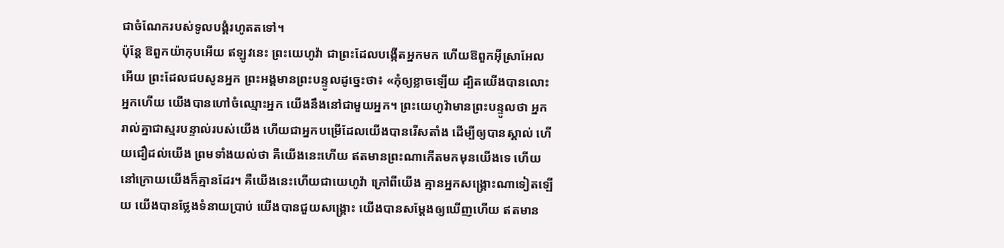ជាចំណែករបស់ទូលបង្គំរហូតតទៅ។
ប៉ុន្តែ ឱពួកយ៉ាកុបអើយ ឥឡូវនេះ ព្រះយេហូវ៉ា ជាព្រះដែលបង្កើតអ្នកមក ហើយឱពួកអ៊ីស្រាអែលអើយ ព្រះដែលជបសូនអ្នក ព្រះអង្គមានព្រះបន្ទូលដូច្នេះថា៖ «កុំឲ្យខ្លាចឡើយ ដ្បិតយើងបានលោះអ្នកហើយ យើងបានហៅចំឈ្មោះអ្នក យើងនឹងនៅជាមួយអ្នក។ ព្រះយេហូវ៉ាមានព្រះបន្ទូលថា អ្នករាល់គ្នាជាស្មរបន្ទាល់របស់យើង ហើយជាអ្នកបម្រើដែលយើងបានរើសតាំង ដើម្បីឲ្យបានស្គាល់ ហើយជឿដល់យើង ព្រមទាំងយល់ថា គឺយើងនេះហើយ ឥតមានព្រះណាកើតមកមុនយើងទេ ហើយនៅក្រោយយើងក៏គ្មានដែរ។ គឺយើងនេះហើយជាយេហូវ៉ា ក្រៅពីយើង គ្មានអ្នកសង្គ្រោះណាទៀតឡើយ យើងបានថ្លែងទំនាយប្រាប់ យើងបានជួយសង្គ្រោះ យើងបានសម្ដែងឲ្យឃើញហើយ ឥតមាន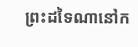ព្រះដទៃណានៅក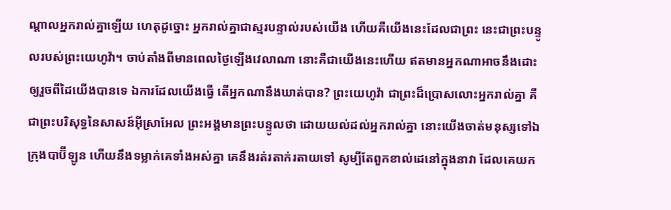ណ្ដាលអ្នករាល់គ្នាឡើយ ហេតុដូច្នោះ អ្នករាល់គ្នាជាស្មរបន្ទាល់របស់យើង ហើយគឺយើងនេះដែលជាព្រះ នេះជាព្រះបន្ទូលរបស់ព្រះយេហូវ៉ា។ ចាប់តាំងពីមានពេលថ្ងៃឡើងវេលាណា នោះគឺជាយើងនេះហើយ ឥតមានអ្នកណាអាចនឹងដោះឲ្យរួចពីដៃយើងបានទេ ឯការដែលយើងធ្វើ តើអ្នកណានឹងឃាត់បាន? ព្រះយេហូវ៉ា ជាព្រះដ៏ប្រោសលោះអ្នករាល់គ្នា គឺជាព្រះបរិសុទ្ធនៃសាសន៍អ៊ីស្រាអែល ព្រះអង្គមានព្រះបន្ទូលថា ដោយយល់ដល់អ្នករាល់គ្នា នោះយើងចាត់មនុស្សទៅឯក្រុងបាប៊ីឡូន ហើយនឹងទម្លាក់គេទាំងអស់គ្នា គេនឹងរត់រតាក់រតាយទៅ សូម្បីតែពួកខាល់ដេនៅក្នុងនាវា ដែលគេយក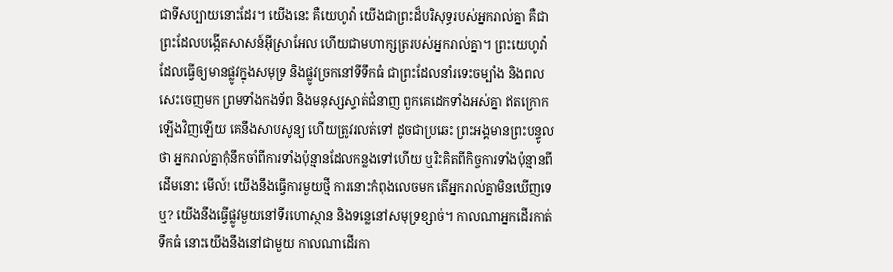ជាទីសប្បាយនោះដែរ។ យើងនេះ គឺយេហូវ៉ា យើងជាព្រះដ៏បរិសុទ្ធរបស់អ្នករាល់គ្នា គឺជាព្រះដែលបង្កើតសាសន៍អ៊ីស្រាអែល ហើយជាមហាក្សត្ររបស់អ្នករាល់គ្នា។ ព្រះយេហូវ៉ាដែលធ្វើឲ្យមានផ្លូវក្នុងសមុទ្រ និងផ្លូវច្រកនៅទីទឹកធំ ជាព្រះដែលនាំរទេះចម្បាំង និងពលសេះចេញមក ព្រមទាំងកងទ័ព និងមនុស្សស្ទាត់ជំនាញ ពួកគេដេកទាំងអស់គ្នា ឥតក្រោកឡើងវិញឡើយ គេនឹងសាបសូន្យ ហើយត្រូវរលត់ទៅ ដូចជាប្រឆេះ ព្រះអង្គមានព្រះបន្ទូលថា អ្នករាល់គ្នាកុំនឹកចាំពីការទាំងប៉ុន្មានដែលកន្លងទៅហើយ ឬរិះគិតពីកិច្ចការទាំងប៉ុន្មានពីដើមនោះ មើល៍! យើងនឹងធ្វើការមួយថ្មី ការនោះកំពុងលេចមក តើអ្នករាល់គ្នាមិនឃើញទេឬ? យើងនឹងធ្វើផ្លូវមួយនៅទីរហោស្ថាន និងទន្លេនៅសមុទ្រខ្សាច់។ កាលណាអ្នកដើរកាត់ទឹកធំ នោះយើងនឹងនៅជាមួយ កាលណាដើរកា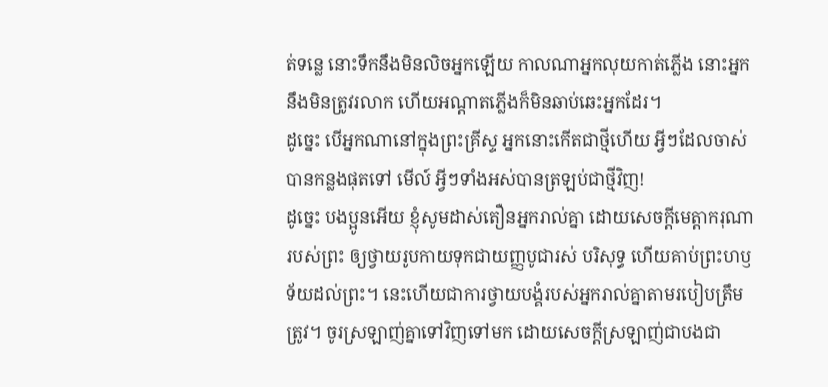ត់ទន្លេ នោះទឹកនឹងមិនលិចអ្នកឡើយ កាលណាអ្នកលុយកាត់ភ្លើង នោះអ្នកនឹងមិនត្រូវរលាក ហើយអណ្ដាតភ្លើងក៏មិនឆាប់ឆេះអ្នកដែរ។
ដូច្នេះ បើអ្នកណានៅក្នុងព្រះគ្រីស្ទ អ្នកនោះកើតជាថ្មីហើយ អ្វីៗដែលចាស់បានកន្លងផុតទៅ មើល៍ អ្វីៗទាំងអស់បានត្រឡប់ជាថ្មីវិញ!
ដូច្នេះ បងប្អូនអើយ ខ្ញុំសូមដាស់តឿនអ្នករាល់គ្នា ដោយសេចក្តីមេត្តាករុណារបស់ព្រះ ឲ្យថ្វាយរូបកាយទុកជាយញ្ញបូជារស់ បរិសុទ្ធ ហើយគាប់ព្រះហឫទ័យដល់ព្រះ។ នេះហើយជាការថ្វាយបង្គំរបស់អ្នករាល់គ្នាតាមរបៀបត្រឹមត្រូវ។ ចូរស្រឡាញ់គ្នាទៅវិញទៅមក ដោយសេចក្ដីស្រឡាញ់ជាបងជា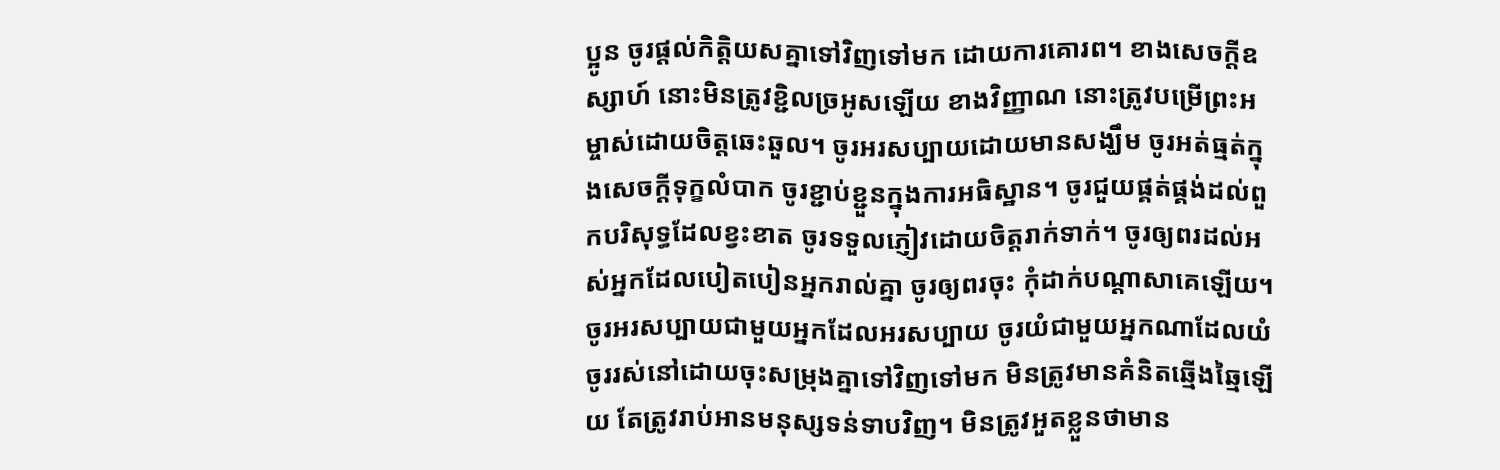ប្អូន ចូរផ្តល់កិត្តិយសគ្នាទៅវិញទៅមក ដោយការគោរព។ ខាងសេចក្ដីឧស្សាហ៍ នោះមិនត្រូវខ្ជិលច្រអូសឡើយ ខាងវិញ្ញាណ នោះត្រូវបម្រើព្រះអម្ចាស់ដោយចិត្តឆេះឆួល។ ចូរអរសប្បាយដោយមានសង្ឃឹម ចូរអត់ធ្មត់ក្នុងសេចក្តីទុក្ខលំបាក ចូរខ្ជាប់ខ្ជួនក្នុងការអធិស្ឋាន។ ចូរជួយផ្គត់ផ្គង់ដល់ពួកបរិសុទ្ធដែលខ្វះខាត ចូរទទួលភ្ញៀវដោយចិត្តរាក់ទាក់។ ចូរឲ្យពរដល់អស់អ្នកដែលបៀតបៀនអ្នករាល់គ្នា ចូរឲ្យពរចុះ កុំដាក់បណ្ដាសាគេឡើយ។ ចូរអរសប្បាយជាមួយអ្នកដែលអរសប្បាយ ចូរយំជាមួយអ្នកណាដែលយំ ចូររស់នៅដោយចុះសម្រុងគ្នាទៅវិញទៅមក មិនត្រូវមានគំនិតឆ្មើងឆ្មៃឡើយ តែត្រូវរាប់អានមនុស្សទន់ទាបវិញ។ មិនត្រូវអួតខ្លួនថាមាន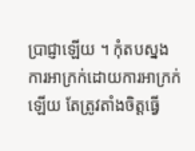ប្រាជ្ញាឡើយ ។ កុំតបស្នងការអាក្រក់ដោយការអាក្រក់ឡើយ តែត្រូវតាំងចិត្តធ្វើ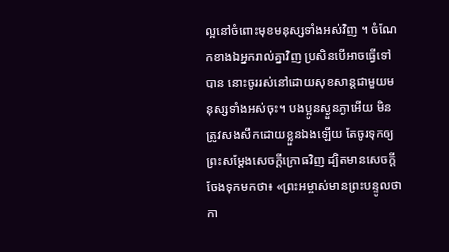ល្អនៅចំពោះមុខមនុស្សទាំងអស់វិញ ។ ចំណែកខាងឯអ្នករាល់គ្នាវិញ ប្រសិនបើអាចធ្វើទៅបាន នោះចូររស់នៅដោយសុខសាន្តជាមួយមនុស្សទាំងអស់ចុះ។ បងប្អូនស្ងួនភ្ងាអើយ មិនត្រូវសងសឹកដោយខ្លួនឯងឡើយ តែចូរទុកឲ្យព្រះសម្ដែងសេចក្ដីក្រោធវិញ ដ្បិតមានសេចក្តីចែងទុកមកថា៖ «ព្រះអម្ចាស់មានព្រះបន្ទូលថា កា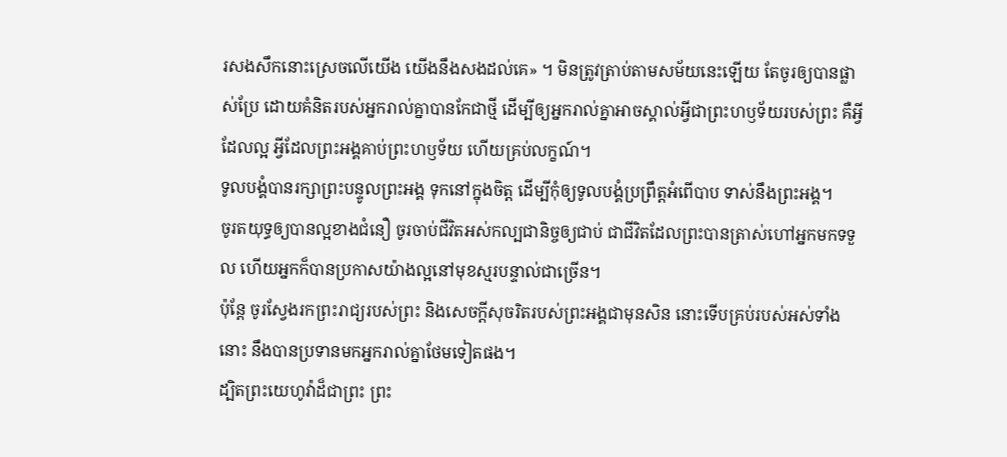រសងសឹកនោះស្រេចលើយើង យើងនឹងសងដល់គេ» ។ មិនត្រូវត្រាប់តាមសម័យនេះឡើយ តែចូរឲ្យបានផ្លាស់ប្រែ ដោយគំនិតរបស់អ្នករាល់គ្នាបានកែជាថ្មី ដើម្បីឲ្យអ្នករាល់គ្នាអាចស្គាល់អ្វីជាព្រះហឫទ័យរបស់ព្រះ គឺអ្វីដែលល្អ អ្វីដែលព្រះអង្គគាប់ព្រះហឫទ័យ ហើយគ្រប់លក្ខណ៍។
ទូលបង្គំបានរក្សាព្រះបន្ទូលព្រះអង្គ ទុកនៅក្នុងចិត្ត ដើម្បីកុំឲ្យទូលបង្គំប្រព្រឹត្តអំពើបាប ទាស់នឹងព្រះអង្គ។
ចូរតយុទ្ធឲ្យបានល្អខាងជំនឿ ចូរចាប់ជីវិតអស់កល្បជានិច្ចឲ្យជាប់ ជាជីវិតដែលព្រះបានត្រាស់ហៅអ្នកមកទទួល ហើយអ្នកក៏បានប្រកាសយ៉ាងល្អនៅមុខស្មរបន្ទាល់ជាច្រើន។
ប៉ុន្តែ ចូរស្វែងរកព្រះរាជ្យរបស់ព្រះ និងសេចក្តីសុចរិតរបស់ព្រះអង្គជាមុនសិន នោះទើបគ្រប់របស់អស់ទាំងនោះ នឹងបានប្រទានមកអ្នករាល់គ្នាថែមទៀតផង។
ដ្បិតព្រះយេហូវ៉ាដ៏ជាព្រះ ព្រះ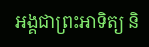អង្គជាព្រះអាទិត្យ និ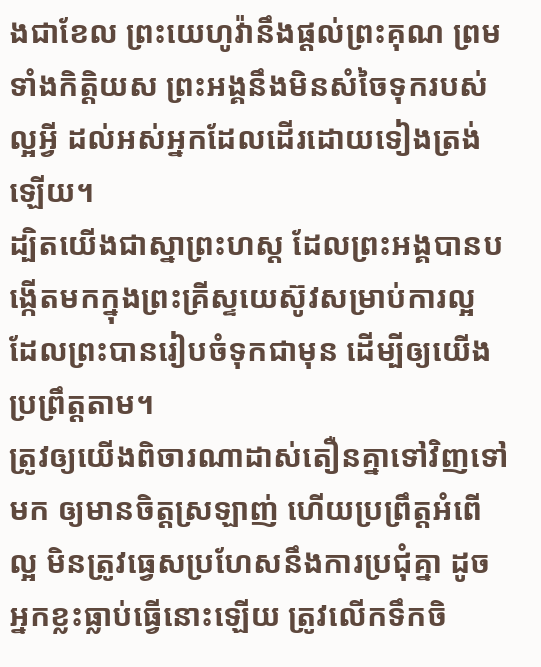ងជាខែល ព្រះយេហូវ៉ានឹងផ្តល់ព្រះគុណ ព្រមទាំងកិត្តិយស ព្រះអង្គនឹងមិនសំចៃទុករបស់ល្អអ្វី ដល់អស់អ្នកដែលដើរដោយទៀងត្រង់ឡើយ។
ដ្បិតយើងជាស្នាព្រះហស្ត ដែលព្រះអង្គបានបង្កើតមកក្នុងព្រះគ្រីស្ទយេស៊ូវសម្រាប់ការល្អ ដែលព្រះបានរៀបចំទុកជាមុន ដើម្បីឲ្យយើងប្រព្រឹត្តតាម។
ត្រូវឲ្យយើងពិចារណាដាស់តឿនគ្នាទៅវិញទៅមក ឲ្យមានចិត្តស្រឡាញ់ ហើយប្រព្រឹត្តអំពើល្អ មិនត្រូវធ្វេសប្រហែសនឹងការប្រជុំគ្នា ដូចអ្នកខ្លះធ្លាប់ធ្វើនោះឡើយ ត្រូវលើកទឹកចិ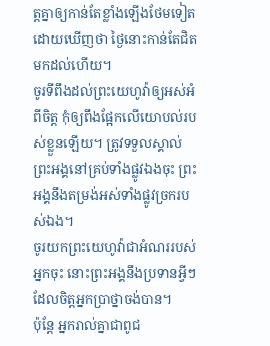ត្តគ្នាឲ្យកាន់តែខ្លាំងឡើងថែមទៀត ដោយឃើញថា ថ្ងៃនោះកាន់តែជិតមកដល់ហើយ។
ចូរទីពឹងដល់ព្រះយេហូវ៉ាឲ្យអស់អំពីចិត្ត កុំឲ្យពឹងផ្អែកលើយោបល់របស់ខ្លួនឡើយ។ ត្រូវទទួលស្គាល់ព្រះអង្គនៅគ្រប់ទាំងផ្លូវឯងចុះ ព្រះអង្គនឹងតម្រង់អស់ទាំងផ្លូវច្រករបស់ឯង។
ចូរយកព្រះយេហូវ៉ាជាអំណររបស់អ្នកចុះ នោះព្រះអង្គនឹងប្រទានអ្វីៗ ដែលចិត្តអ្នកប្រាថ្នាចង់បាន។
ប៉ុន្តែ អ្នករាល់គ្នាជាពូជ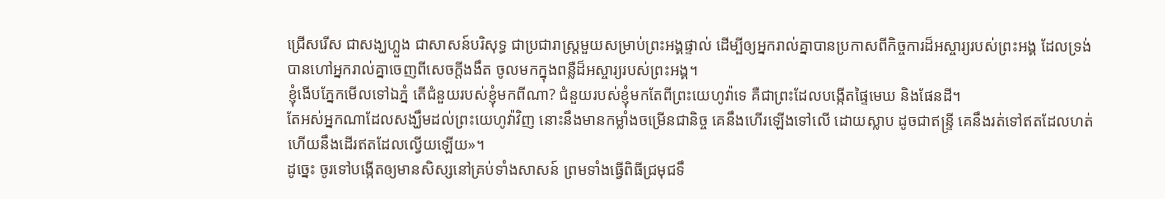ជ្រើសរើស ជាសង្ឃហ្លួង ជាសាសន៍បរិសុទ្ធ ជាប្រជារាស្ត្រមួយសម្រាប់ព្រះអង្គផ្ទាល់ ដើម្បីឲ្យអ្នករាល់គ្នាបានប្រកាសពីកិច្ចការដ៏អស្ចារ្យរបស់ព្រះអង្គ ដែលទ្រង់បានហៅអ្នករាល់គ្នាចេញពីសេចក្តីងងឹត ចូលមកក្នុងពន្លឺដ៏អស្ចារ្យរបស់ព្រះអង្គ។
ខ្ញុំងើបភ្នែកមើលទៅឯភ្នំ តើជំនួយរបស់ខ្ញុំមកពីណា? ជំនួយរបស់ខ្ញុំមកតែពីព្រះយេហូវ៉ាទេ គឺជាព្រះដែលបង្កើតផ្ទៃមេឃ និងផែនដី។
តែអស់អ្នកណាដែលសង្ឃឹមដល់ព្រះយេហូវ៉ាវិញ នោះនឹងមានកម្លាំងចម្រើនជានិច្ច គេនឹងហើរឡើងទៅលើ ដោយស្លាប ដូចជាឥន្ទ្រី គេនឹងរត់ទៅឥតដែលហត់ ហើយនឹងដើរឥតដែលល្វើយឡើយ»។
ដូច្នេះ ចូរទៅបង្កើតឲ្យមានសិស្សនៅគ្រប់ទាំងសាសន៍ ព្រមទាំងធ្វើពិធីជ្រមុជទឹ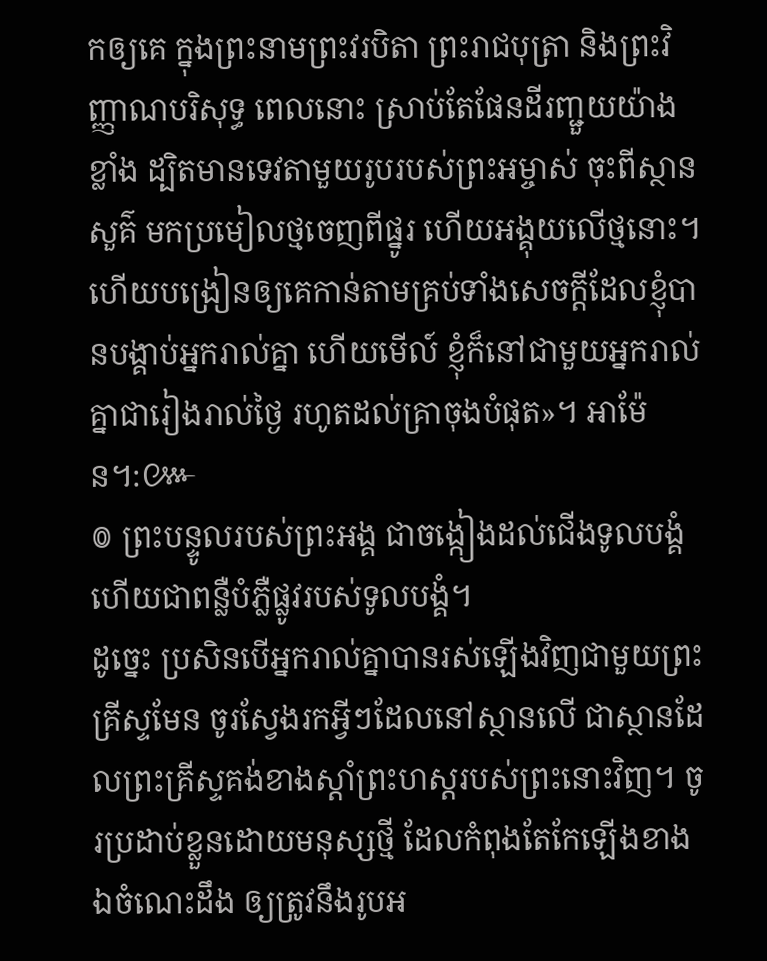កឲ្យគេ ក្នុងព្រះនាមព្រះវរបិតា ព្រះរាជបុត្រា និងព្រះវិញ្ញាណបរិសុទ្ធ ពេលនោះ ស្រាប់តែផែនដីរញ្ជួយយ៉ាងខ្លាំង ដ្បិតមានទេវតាមួយរូបរបស់ព្រះអម្ចាស់ ចុះពីស្ថានសួគ៌ មកប្រមៀលថ្មចេញពីផ្នូរ ហើយអង្គុយលើថ្មនោះ។ ហើយបង្រៀនឲ្យគេកាន់តាមគ្រប់ទាំងសេចក្តីដែលខ្ញុំបានបង្គាប់អ្នករាល់គ្នា ហើយមើល៍ ខ្ញុំក៏នៅជាមួយអ្នករាល់គ្នាជារៀងរាល់ថ្ងៃ រហូតដល់គ្រាចុងបំផុត»។ អាម៉ែន។:៚
៙ ព្រះបន្ទូលរបស់ព្រះអង្គ ជាចង្កៀងដល់ជើងទូលបង្គំ ហើយជាពន្លឺបំភ្លឺផ្លូវរបស់ទូលបង្គំ។
ដូច្នេះ ប្រសិនបើអ្នករាល់គ្នាបានរស់ឡើងវិញជាមួយព្រះគ្រីស្ទមែន ចូរស្វែងរកអ្វីៗដែលនៅស្ថានលើ ជាស្ថានដែលព្រះគ្រីស្ទគង់ខាងស្តាំព្រះហស្តរបស់ព្រះនោះវិញ។ ចូរប្រដាប់ខ្លួនដោយមនុស្សថ្មី ដែលកំពុងតែកែឡើងខាងឯចំណេះដឹង ឲ្យត្រូវនឹងរូបអ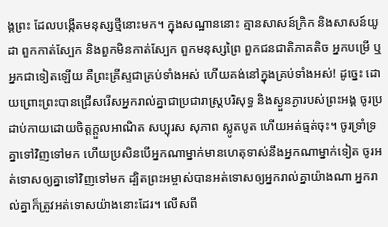ង្គព្រះ ដែលបង្កើតមនុស្សថ្មីនោះមក។ ក្នុងសណ្ឋាននោះ គ្មានសាសន៍ក្រិក និងសាសន៍យូដា ពួកកាត់ស្បែក និងពួកមិនកាត់ស្បែក ពួកមនុស្សព្រៃ ពួកជនជាតិភាគតិច អ្នកបម្រើ ឬអ្នកជាទៀតឡើយ គឺព្រះគ្រីស្ទជាគ្រប់ទាំងអស់ ហើយគង់នៅក្នុងគ្រប់ទាំងអស់! ដូច្នេះ ដោយព្រោះព្រះបានជ្រើសរើសអ្នករាល់គ្នាជាប្រជារាស្រ្តបរិសុទ្ធ និងស្ងួនភ្ងារបស់ព្រះអង្គ ចូរប្រដាប់កាយដោយចិត្តក្តួលអាណិត សប្បុរស សុភាព ស្លូតបូត ហើយអត់ធ្មត់ចុះ។ ចូរទ្រាំទ្រគ្នាទៅវិញទៅមក ហើយប្រសិនបើអ្នកណាម្នាក់មានហេតុទាស់នឹងអ្នកណាម្នាក់ទៀត ចូរអត់ទោសឲ្យគ្នាទៅវិញទៅមក ដ្បិតព្រះអម្ចាស់បានអត់ទោសឲ្យអ្នករាល់គ្នាយ៉ាងណា អ្នករាល់គ្នាក៏ត្រូវអត់ទោសយ៉ាងនោះដែរ។ លើសពី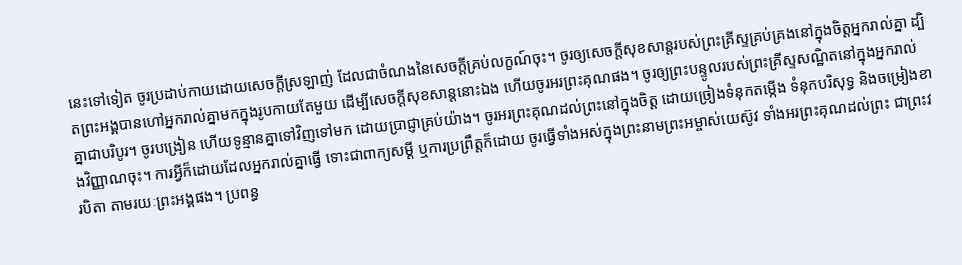នេះទៅទៀត ចូរប្រដាប់កាយដោយសេចក្តីស្រឡាញ់ ដែលជាចំណងនៃសេចក្តីគ្រប់លក្ខណ៍ចុះ។ ចូរឲ្យសេចក្តីសុខសាន្តរបស់ព្រះគ្រីស្ទគ្រប់គ្រងនៅក្នុងចិត្តអ្នករាល់គ្នា ដ្បិតព្រះអង្គបានហៅអ្នករាល់គ្នាមកក្នុងរូបកាយតែមួយ ដើម្បីសេចក្ដីសុខសាន្តនោះឯង ហើយចូរអរព្រះគុណផង។ ចូរឲ្យព្រះបន្ទូលរបស់ព្រះគ្រីស្ទសណ្ឋិតនៅក្នុងអ្នករាល់គ្នាជាបរិបូរ។ ចូរបង្រៀន ហើយទូន្មានគ្នាទៅវិញទៅមក ដោយប្រាជ្ញាគ្រប់យ៉ាង។ ចូរអរព្រះគុណដល់ព្រះនៅក្នុងចិត្ត ដោយច្រៀងទំនុកតម្កើង ទំនុកបរិសុទ្ធ និងចម្រៀងខាងវិញ្ញាណចុះ។ ការអ្វីក៏ដោយដែលអ្នករាល់គ្នាធ្វើ ទោះជាពាក្យសម្ដី ឬការប្រព្រឹត្តក៏ដោយ ចូរធ្វើទាំងអស់ក្នុងព្រះនាមព្រះអម្ចាស់យេស៊ូវ ទាំងអរព្រះគុណដល់ព្រះ ជាព្រះវរបិតា តាមរយៈព្រះអង្គផង។ ប្រពន្ធ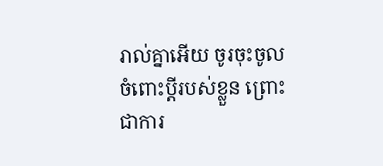រាល់គ្នាអើយ ចូរចុះចូលចំពោះប្តីរបស់ខ្លួន ព្រោះជាការ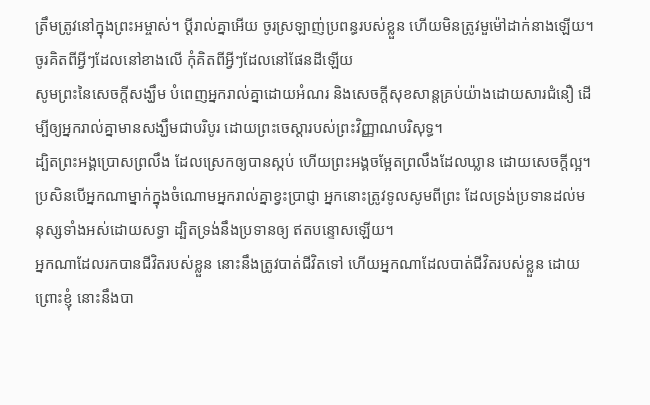ត្រឹមត្រូវនៅក្នុងព្រះអម្ចាស់។ ប្ដីរាល់គ្នាអើយ ចូរស្រឡាញ់ប្រពន្ធរបស់ខ្លួន ហើយមិនត្រូវមួម៉ៅដាក់នាងឡើយ។ ចូរគិតពីអ្វីៗដែលនៅខាងលើ កុំគិតពីអ្វីៗដែលនៅផែនដីឡើយ
សូមព្រះនៃសេចក្តីសង្ឃឹម បំពេញអ្នករាល់គ្នាដោយអំណរ និងសេចក្តីសុខសាន្តគ្រប់យ៉ាងដោយសារជំនឿ ដើម្បីឲ្យអ្នករាល់គ្នាមានសង្ឃឹមជាបរិបូរ ដោយព្រះចេស្តារបស់ព្រះវិញ្ញាណបរិសុទ្ធ។
ដ្បិតព្រះអង្គប្រោសព្រលឹង ដែលស្រេកឲ្យបានស្កប់ ហើយព្រះអង្គចម្អែតព្រលឹងដែលឃ្លាន ដោយសេចក្ដីល្អ។
ប្រសិនបើអ្នកណាម្នាក់ក្នុងចំណោមអ្នករាល់គ្នាខ្វះប្រាជ្ញា អ្នកនោះត្រូវទូលសូមពីព្រះ ដែលទ្រង់ប្រទានដល់មនុស្សទាំងអស់ដោយសទ្ធា ដ្បិតទ្រង់នឹងប្រទានឲ្យ ឥតបន្ទោសឡើយ។
អ្នកណាដែលរកបានជីវិតរបស់ខ្លួន នោះនឹងត្រូវបាត់ជីវិតទៅ ហើយអ្នកណាដែលបាត់ជីវិតរបស់ខ្លួន ដោយព្រោះខ្ញុំ នោះនឹងបា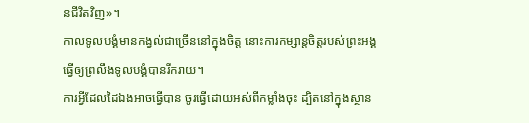នជីវិតវិញ»។
កាលទូលបង្គំមានកង្វល់ជាច្រើននៅក្នុងចិត្ត នោះការកម្សាន្តចិត្តរបស់ព្រះអង្គ ធ្វើឲ្យព្រលឹងទូលបង្គំបានរីករាយ។
ការអ្វីដែលដៃឯងអាចធ្វើបាន ចូរធ្វើដោយអស់ពីកម្លាំងចុះ ដ្បិតនៅក្នុងស្ថាន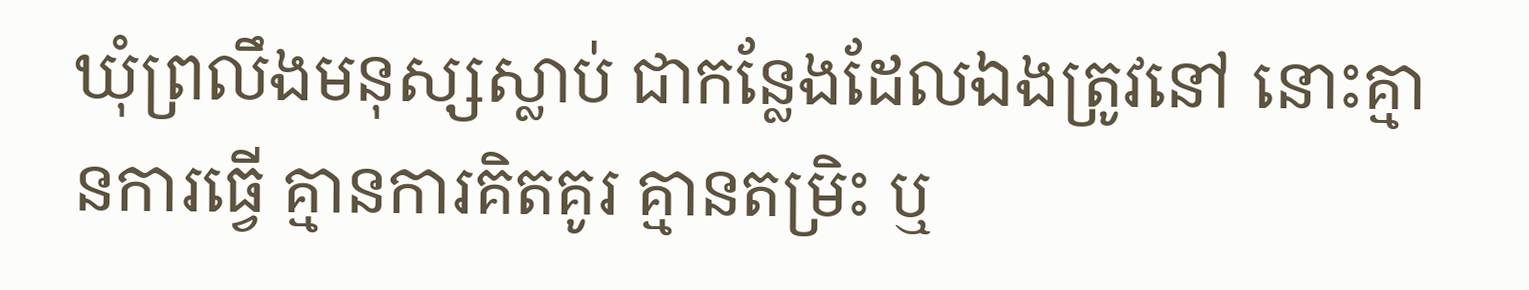ឃុំព្រលឹងមនុស្សស្លាប់ ជាកន្លែងដែលឯងត្រូវនៅ នោះគ្មានការធ្វើ គ្មានការគិតគូរ គ្មានតម្រិះ ឬ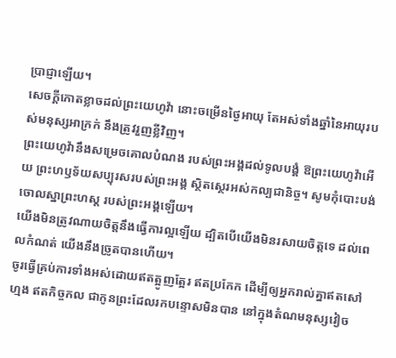ប្រាជ្ញាឡើយ។
សេចក្ដីកោតខ្លាចដល់ព្រះយេហូវ៉ា នោះចម្រើនថ្ងៃអាយុ តែអស់ទាំងឆ្នាំនៃអាយុរបស់មនុស្សអាក្រក់ នឹងត្រូវរួញខ្លីវិញ។
ព្រះយេហូវ៉ានឹងសម្រេចគោលបំណង របស់ព្រះអង្គដល់ទូលបង្គំ ឱព្រះយេហូវ៉ាអើយ ព្រះហឫទ័យសប្បុរសរបស់ព្រះអង្គ ស្ថិតស្ថេរអស់កល្បជានិច្ច។ សូមកុំបោះបង់ចោលស្នាព្រះហស្ត របស់ព្រះអង្គឡើយ។
យើងមិនត្រូវណាយចិត្តនឹងធ្វើការល្អឡើយ ដ្បិតបើយើងមិនរសាយចិត្តទេ ដល់ពេលកំណត់ យើងនឹងច្រូតបានហើយ។
ចូរធ្វើគ្រប់ការទាំងអស់ដោយឥតត្អូញត្អែរ ឥតប្រកែក ដើម្បីឲ្យអ្នករាល់គ្នាឥតសៅហ្មង ឥតកិច្ចកល ជាកូនព្រះដែលរកបន្ទោសមិនបាន នៅក្នុងតំណមនុស្សវៀច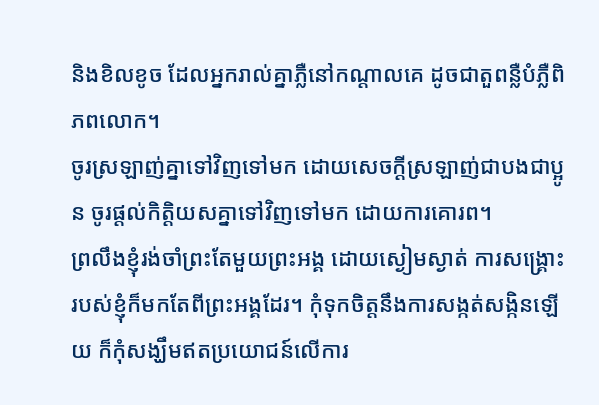និងខិលខូច ដែលអ្នករាល់គ្នាភ្លឺនៅកណ្ដាលគេ ដូចជាតួពន្លឺបំភ្លឺពិភពលោក។
ចូរស្រឡាញ់គ្នាទៅវិញទៅមក ដោយសេចក្ដីស្រឡាញ់ជាបងជាប្អូន ចូរផ្តល់កិត្តិយសគ្នាទៅវិញទៅមក ដោយការគោរព។
ព្រលឹងខ្ញុំរង់ចាំព្រះតែមួយព្រះអង្គ ដោយស្ងៀមស្ងាត់ ការសង្គ្រោះរបស់ខ្ញុំក៏មកតែពីព្រះអង្គដែរ។ កុំទុកចិត្តនឹងការសង្កត់សង្កិនឡើយ ក៏កុំសង្ឃឹមឥតប្រយោជន៍លើការ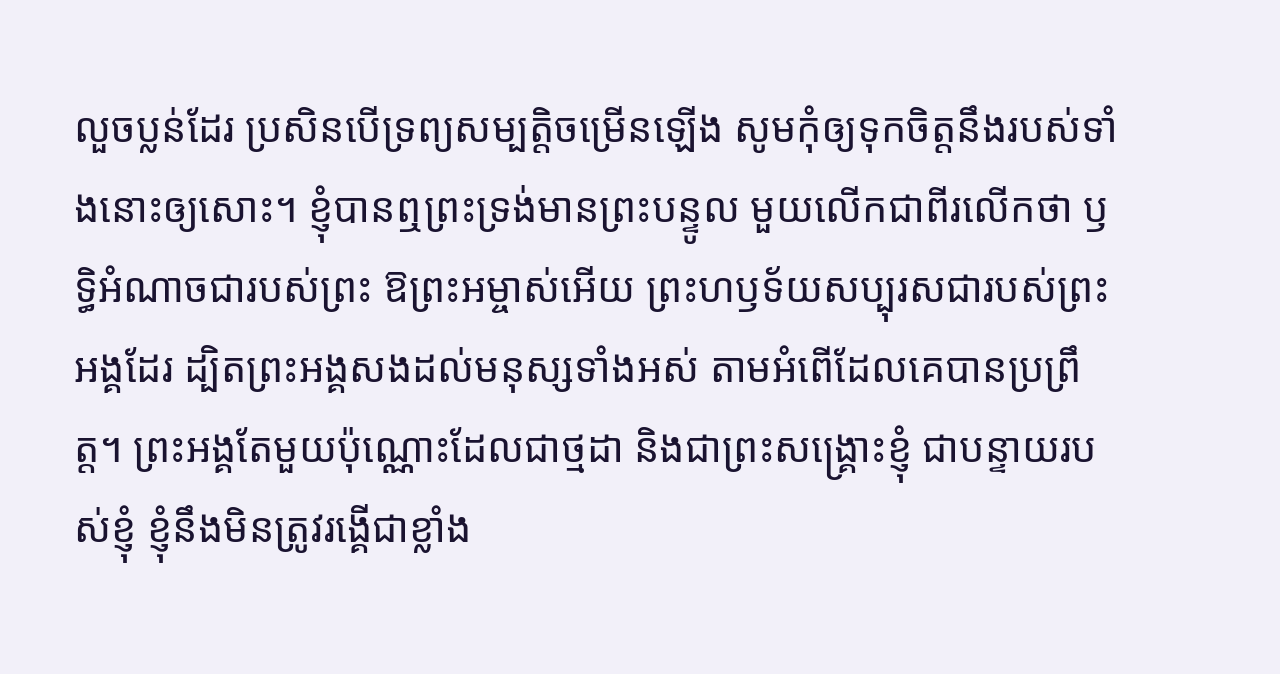លួចប្លន់ដែរ ប្រសិនបើទ្រព្យសម្បត្តិចម្រើនឡើង សូមកុំឲ្យទុកចិត្តនឹងរបស់ទាំងនោះឲ្យសោះ។ ខ្ញុំបានឮព្រះទ្រង់មានព្រះបន្ទូល មួយលើកជាពីរលើកថា ឫទ្ធិអំណាចជារបស់ព្រះ ឱព្រះអម្ចាស់អើយ ព្រះហឫទ័យសប្បុរសជារបស់ព្រះអង្គដែរ ដ្បិតព្រះអង្គសងដល់មនុស្សទាំងអស់ តាមអំពើដែលគេបានប្រព្រឹត្ត។ ព្រះអង្គតែមួយប៉ុណ្ណោះដែលជាថ្មដា និងជាព្រះសង្គ្រោះខ្ញុំ ជាបន្ទាយរបស់ខ្ញុំ ខ្ញុំនឹងមិនត្រូវរង្គើជាខ្លាំង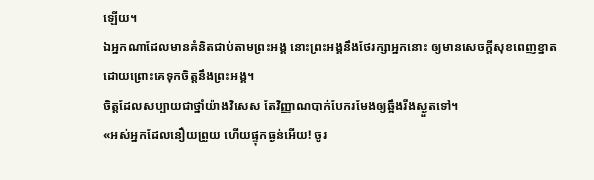ឡើយ។
ឯអ្នកណាដែលមានគំនិតជាប់តាមព្រះអង្គ នោះព្រះអង្គនឹងថែរក្សាអ្នកនោះ ឲ្យមានសេចក្ដីសុខពេញខ្នាត ដោយព្រោះគេទុកចិត្តនឹងព្រះអង្គ។
ចិត្តដែលសប្បាយជាថ្នាំយ៉ាងវិសេស តែវិញ្ញាណបាក់បែករមែងឲ្យឆ្អឹងរីងស្ងួតទៅ។
«អស់អ្នកដែលនឿយព្រួយ ហើយផ្ទុកធ្ងន់អើយ! ចូរ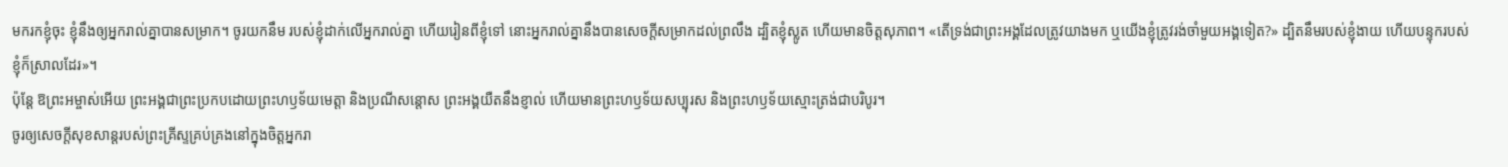មករកខ្ញុំចុះ ខ្ញុំនឹងឲ្យអ្នករាល់គ្នាបានសម្រាក។ ចូរយកនឹម របស់ខ្ញុំដាក់លើអ្នករាល់គ្នា ហើយរៀនពីខ្ញុំទៅ នោះអ្នករាល់គ្នានឹងបានសេចក្តីសម្រាកដល់ព្រលឹង ដ្បិតខ្ញុំស្លូត ហើយមានចិត្តសុភាព។ «តើទ្រង់ជាព្រះអង្គដែលត្រូវយាងមក ឬយើងខ្ញុំត្រូវរង់ចាំមួយអង្គទៀត?» ដ្បិតនឹមរបស់ខ្ញុំងាយ ហើយបន្ទុករបស់ខ្ញុំក៏ស្រាលដែរ»។
ប៉ុន្ដែ ឱព្រះអម្ចាស់អើយ ព្រះអង្គជាព្រះប្រកបដោយព្រះហឫទ័យមេត្តា និងប្រណីសន្ដោស ព្រះអង្គយឺតនឹងខ្ញាល់ ហើយមានព្រះហឫទ័យសប្បុរស និងព្រះហឫទ័យស្មោះត្រង់ជាបរិបូរ។
ចូរឲ្យសេចក្តីសុខសាន្តរបស់ព្រះគ្រីស្ទគ្រប់គ្រងនៅក្នុងចិត្តអ្នករា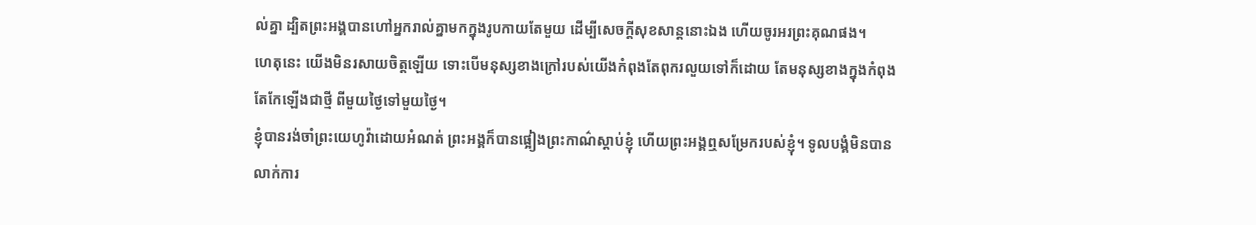ល់គ្នា ដ្បិតព្រះអង្គបានហៅអ្នករាល់គ្នាមកក្នុងរូបកាយតែមួយ ដើម្បីសេចក្ដីសុខសាន្តនោះឯង ហើយចូរអរព្រះគុណផង។
ហេតុនេះ យើងមិនរសាយចិត្តឡើយ ទោះបើមនុស្សខាងក្រៅរបស់យើងកំពុងតែពុករលួយទៅក៏ដោយ តែមនុស្សខាងក្នុងកំពុងតែកែឡើងជាថ្មី ពីមួយថ្ងៃទៅមួយថ្ងៃ។
ខ្ញុំបានរង់ចាំព្រះយេហូវ៉ាដោយអំណត់ ព្រះអង្គក៏បានផ្អៀងព្រះកាណ៌ស្តាប់ខ្ញុំ ហើយព្រះអង្គឮសម្រែករបស់ខ្ញុំ។ ទូលបង្គំមិនបានលាក់ការ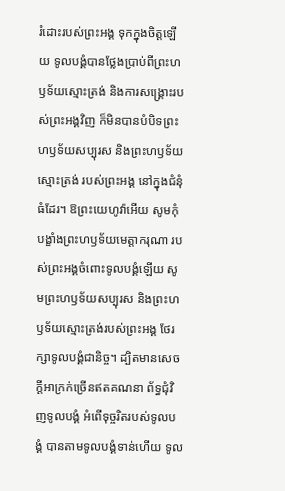រំដោះរបស់ព្រះអង្គ ទុកក្នុងចិត្តឡើយ ទូលបង្គំបានថ្លែងប្រាប់ពីព្រះហឫទ័យស្មោះត្រង់ និងការសង្គ្រោះរបស់ព្រះអង្គវិញ ក៏មិនបានបំបិទព្រះហឫទ័យសប្បុរស និងព្រះហឫទ័យស្មោះត្រង់ របស់ព្រះអង្គ នៅក្នុងជំនុំធំដែរ។ ឱព្រះយេហូវ៉ាអើយ សូមកុំបង្ខាំងព្រះហឫទ័យមេត្តាករុណា របស់ព្រះអង្គចំពោះទូលបង្គំឡើយ សូមព្រះហឫទ័យសប្បុរស និងព្រះហឫទ័យស្មោះត្រង់របស់ព្រះអង្គ ថែរក្សាទូលបង្គំជានិច្ច។ ដ្បិតមានសេចក្ដីអាក្រក់ច្រើនឥតគណនា ព័ទ្ធជុំវិញទូលបង្គំ អំពើទុច្ចរិតរបស់ទូលបង្គំ បានតាមទូលបង្គំទាន់ហើយ ទូល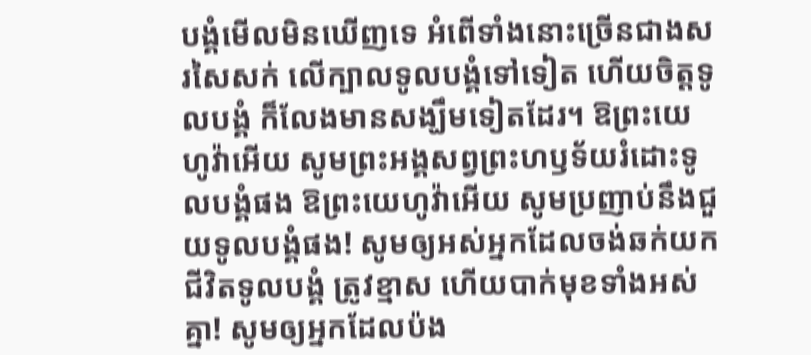បង្គំមើលមិនឃើញទេ អំពើទាំងនោះច្រើនជាងសរសៃសក់ លើក្បាលទូលបង្គំទៅទៀត ហើយចិត្តទូលបង្គំ ក៏លែងមានសង្ឃឹមទៀតដែរ។ ឱព្រះយេហូវ៉ាអើយ សូមព្រះអង្គសព្វព្រះហឫទ័យរំដោះទូលបង្គំផង ឱព្រះយេហូវ៉ាអើយ សូមប្រញាប់នឹងជួយទូលបង្គំផង! សូមឲ្យអស់អ្នកដែលចង់ឆក់យកជីវិតទូលបង្គំ ត្រូវខ្មាស ហើយបាក់មុខទាំងអស់គ្នា! សូមឲ្យអ្នកដែលប៉ង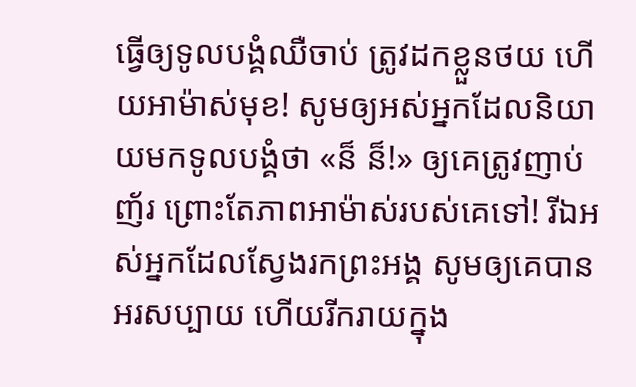ធ្វើឲ្យទូលបង្គំឈឺចាប់ ត្រូវដកខ្លួនថយ ហើយអាម៉ាស់មុខ! សូមឲ្យអស់អ្នកដែលនិយាយមកទូលបង្គំថា «ន៏ ន៏!» ឲ្យគេត្រូវញាប់ញ័រ ព្រោះតែភាពអាម៉ាស់របស់គេទៅ! រីឯអស់អ្នកដែលស្វែងរកព្រះអង្គ សូមឲ្យគេបានអរសប្បាយ ហើយរីករាយក្នុង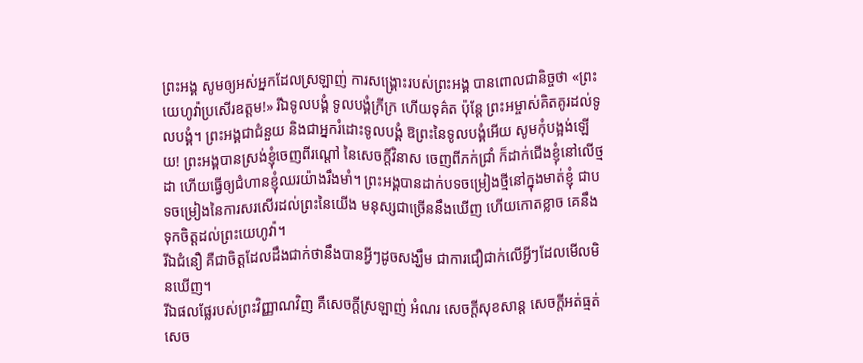ព្រះអង្គ សូមឲ្យអស់អ្នកដែលស្រឡាញ់ ការសង្គ្រោះរបស់ព្រះអង្គ បានពោលជានិច្ចថា «ព្រះយេហូវ៉ាប្រសើរឧត្តម!» រីឯទូលបង្គំ ទូលបង្គំក្រីក្រ ហើយទុគ៌ត ប៉ុន្តែ ព្រះអម្ចាស់គិតគូរដល់ទូលបង្គំ។ ព្រះអង្គជាជំនួយ និងជាអ្នករំដោះទូលបង្គំ ឱព្រះនៃទូលបង្គំអើយ សូមកុំបង្អង់ឡើយ! ព្រះអង្គបានស្រង់ខ្ញុំចេញពីរណ្ដៅ នៃសេចក្ដីវិនាស ចេញពីភក់ជ្រាំ ក៏ដាក់ជើងខ្ញុំនៅលើថ្មដា ហើយធ្វើឲ្យជំហានខ្ញុំឈរយ៉ាងរឹងមាំ។ ព្រះអង្គបានដាក់បទចម្រៀងថ្មីនៅក្នុងមាត់ខ្ញុំ ជាបទចម្រៀងនៃការសរសើរដល់ព្រះនៃយើង មនុស្សជាច្រើននឹងឃើញ ហើយកោតខ្លាច គេនឹងទុកចិត្តដល់ព្រះយេហូវ៉ា។
រីឯជំនឿ គឺជាចិត្តដែលដឹងជាក់ថានឹងបានអ្វីៗដូចសង្ឃឹម ជាការជឿជាក់លើអ្វីៗដែលមើលមិនឃើញ។
រីឯផលផ្លែរបស់ព្រះវិញ្ញាណវិញ គឺសេចក្ដីស្រឡាញ់ អំណរ សេចក្ដីសុខសាន្ត សេចក្ដីអត់ធ្មត់ សេច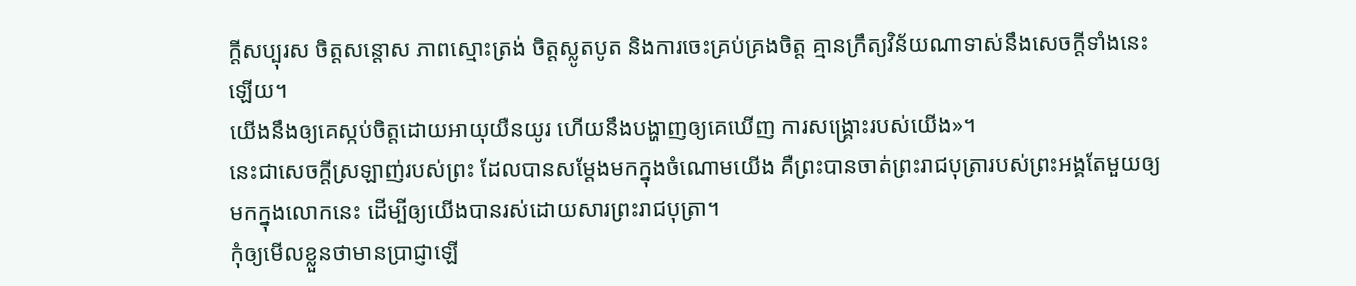ក្ដីសប្បុរស ចិត្តសន្ដោស ភាពស្មោះត្រង់ ចិត្តស្លូតបូត និងការចេះគ្រប់គ្រងចិត្ត គ្មានក្រឹត្យវិន័យណាទាស់នឹងសេចក្ដីទាំងនេះឡើយ។
យើងនឹងឲ្យគេស្កប់ចិត្តដោយអាយុយឺនយូរ ហើយនឹងបង្ហាញឲ្យគេឃើញ ការសង្គ្រោះរបស់យើង»។
នេះជាសេចក្ដីស្រឡាញ់របស់ព្រះ ដែលបានសម្តែងមកក្នុងចំណោមយើង គឺព្រះបានចាត់ព្រះរាជបុត្រារបស់ព្រះអង្គតែមួយឲ្យមកក្នុងលោកនេះ ដើម្បីឲ្យយើងបានរស់ដោយសារព្រះរាជបុត្រា។
កុំឲ្យមើលខ្លួនថាមានប្រាជ្ញាឡើ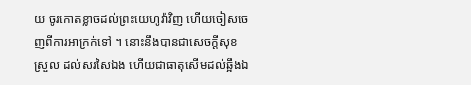យ ចូរកោតខ្លាចដល់ព្រះយេហូវ៉ាវិញ ហើយចៀសចេញពីការអាក្រក់ទៅ ។ នោះនឹងបានជាសេចក្ដីសុខស្រួល ដល់សរសៃឯង ហើយជាធាតុសើមដល់ឆ្អឹងឯ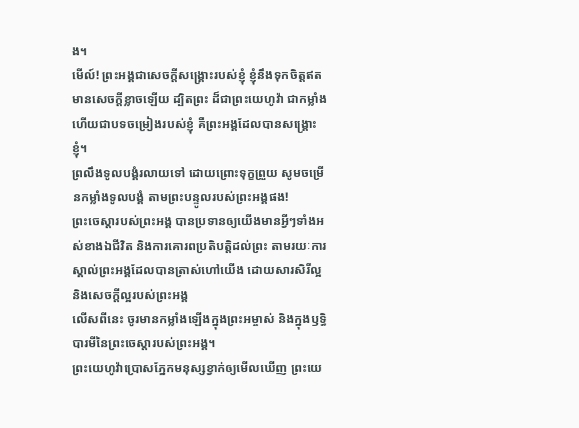ង។
មើល៍! ព្រះអង្គជាសេចក្ដីសង្គ្រោះរបស់ខ្ញុំ ខ្ញុំនឹងទុកចិត្តឥតមានសេចក្ដីខ្លាចឡើយ ដ្បិតព្រះ ដ៏ជាព្រះយេហូវ៉ា ជាកម្លាំង ហើយជាបទចម្រៀងរបស់ខ្ញុំ គឺព្រះអង្គដែលបានសង្គ្រោះខ្ញុំ។
ព្រលឹងទូលបង្គំរលាយទៅ ដោយព្រោះទុក្ខព្រួយ សូមចម្រើនកម្លាំងទូលបង្គំ តាមព្រះបន្ទូលរបស់ព្រះអង្គផង!
ព្រះចេស្តារបស់ព្រះអង្គ បានប្រទានឲ្យយើងមានអ្វីៗទាំងអស់ខាងឯជីវិត និងការគោរពប្រតិបត្តិដល់ព្រះ តាមរយៈការស្គាល់ព្រះអង្គដែលបានត្រាស់ហៅយើង ដោយសារសិរីល្អ និងសេចក្ដីល្អរបស់ព្រះអង្គ
លើសពីនេះ ចូរមានកម្លាំងឡើងក្នុងព្រះអម្ចាស់ និងក្នុងឫទ្ធិបារមីនៃព្រះចេស្តារបស់ព្រះអង្គ។
ព្រះយេហូវ៉ាប្រោសភ្នែកមនុស្សខ្វាក់ឲ្យមើលឃើញ ព្រះយេ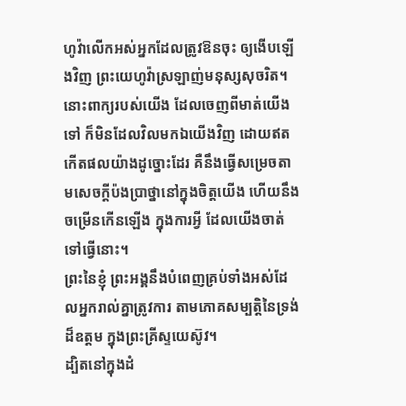ហូវ៉ាលើកអស់អ្នកដែលត្រូវឱនចុះ ឲ្យងើបឡើងវិញ ព្រះយេហូវ៉ាស្រឡាញ់មនុស្សសុចរិត។
នោះពាក្យរបស់យើង ដែលចេញពីមាត់យើងទៅ ក៏មិនដែលវិលមកឯយើងវិញ ដោយឥតកើតផលយ៉ាងដូច្នោះដែរ គឺនឹងធ្វើសម្រេចតាមសេចក្ដីប៉ងប្រាថ្នានៅក្នុងចិត្តយើង ហើយនឹងចម្រើនកើនឡើង ក្នុងការអ្វី ដែលយើងចាត់ទៅធ្វើនោះ។
ព្រះនៃខ្ញុំ ព្រះអង្គនឹងបំពេញគ្រប់ទាំងអស់ដែលអ្នករាល់គ្នាត្រូវការ តាមភោគសម្បត្តិនៃទ្រង់ដ៏ឧត្តម ក្នុងព្រះគ្រីស្ទយេស៊ូវ។
ដ្បិតនៅក្នុងដំ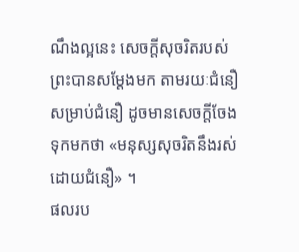ណឹងល្អនេះ សេចក្តីសុចរិតរបស់ព្រះបានសម្ដែងមក តាមរយៈជំនឿ សម្រាប់ជំនឿ ដូចមានសេចក្តីចែងទុកមកថា «មនុស្សសុចរិតនឹងរស់ដោយជំនឿ» ។
ផលរប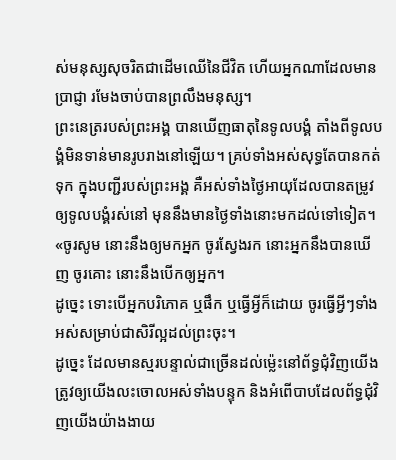ស់មនុស្សសុចរិតជាដើមឈើនៃជីវិត ហើយអ្នកណាដែលមានប្រាជ្ញា រមែងចាប់បានព្រលឹងមនុស្ស។
ព្រះនេត្ររបស់ព្រះអង្គ បានឃើញធាតុនៃទូលបង្គំ តាំងពីទូលបង្គំមិនទាន់មានរូបរាងនៅឡើយ។ គ្រប់ទាំងអស់សុទ្ធតែបានកត់ទុក ក្នុងបញ្ជីរបស់ព្រះអង្គ គឺអស់ទាំងថ្ងៃអាយុដែលបានតម្រូវ ឲ្យទូលបង្គំរស់នៅ មុននឹងមានថ្ងៃទាំងនោះមកដល់ទៅទៀត។
«ចូរសូម នោះនឹងឲ្យមកអ្នក ចូរស្វែងរក នោះអ្នកនឹងបានឃើញ ចូរគោះ នោះនឹងបើកឲ្យអ្នក។
ដូច្នេះ ទោះបើអ្នកបរិភោគ ឬផឹក ឬធ្វើអ្វីក៏ដោយ ចូរធ្វើអ្វីៗទាំងអស់សម្រាប់ជាសិរីល្អដល់ព្រះចុះ។
ដូច្នេះ ដែលមានស្មរបន្ទាល់ជាច្រើនដល់ម៉្លេះនៅព័ទ្ធជុំវិញយើង ត្រូវឲ្យយើងលះចោលអស់ទាំងបន្ទុក និងអំពើបាបដែលព័ទ្ធជុំវិញយើងយ៉ាងងាយ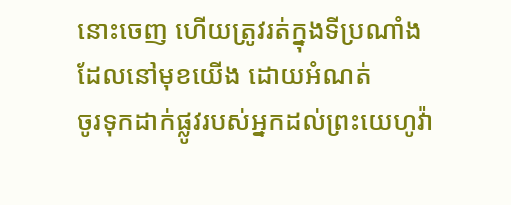នោះចេញ ហើយត្រូវរត់ក្នុងទីប្រណាំង ដែលនៅមុខយើង ដោយអំណត់
ចូរទុកដាក់ផ្លូវរបស់អ្នកដល់ព្រះយេហូវ៉ា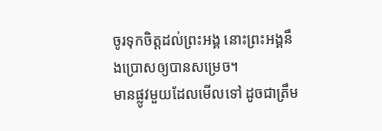ចូរទុកចិត្តដល់ព្រះអង្គ នោះព្រះអង្គនឹងប្រោសឲ្យបានសម្រេច។
មានផ្លូវមួយដែលមើលទៅ ដូចជាត្រឹម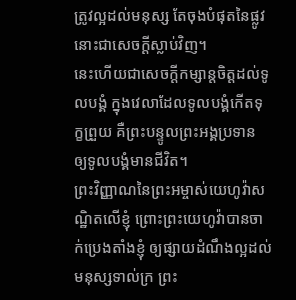ត្រូវល្អដល់មនុស្ស តែចុងបំផុតនៃផ្លូវនោះជាសេចក្ដីស្លាប់វិញ។
នេះហើយជាសេចក្ដីកម្សាន្តចិត្តដល់ទូលបង្គំ ក្នុងវេលាដែលទូលបង្គំកើតទុក្ខព្រួយ គឺព្រះបន្ទូលព្រះអង្គប្រទាន ឲ្យទូលបង្គំមានជីវិត។
ព្រះវិញ្ញាណនៃព្រះអម្ចាស់យេហូវ៉ាសណ្ឋិតលើខ្ញុំ ព្រោះព្រះយេហូវ៉ាបានចាក់ប្រេងតាំងខ្ញុំ ឲ្យផ្សាយដំណឹងល្អដល់មនុស្សទាល់ក្រ ព្រះ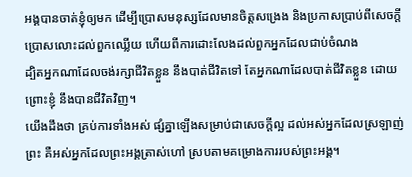អង្គបានចាត់ខ្ញុំឲ្យមក ដើម្បីប្រោសមនុស្សដែលមានចិត្តសង្រេង និងប្រកាសប្រាប់ពីសេចក្ដីប្រោសលោះដល់ពួកឈ្លើយ ហើយពីការដោះលែងដល់ពួកអ្នកដែលជាប់ចំណង
ដ្បិតអ្នកណាដែលចង់រក្សាជីវិតខ្លួន នឹងបាត់ជីវិតទៅ តែអ្នកណាដែលបាត់ជីវិតខ្លួន ដោយព្រោះខ្ញុំ នឹងបានជីវិតវិញ។
យើងដឹងថា គ្រប់ការទាំងអស់ ផ្សំគ្នាឡើងសម្រាប់ជាសេចក្តីល្អ ដល់អស់អ្នកដែលស្រឡាញ់ព្រះ គឺអស់អ្នកដែលព្រះអង្គត្រាស់ហៅ ស្របតាមគម្រោងការរបស់ព្រះអង្គ។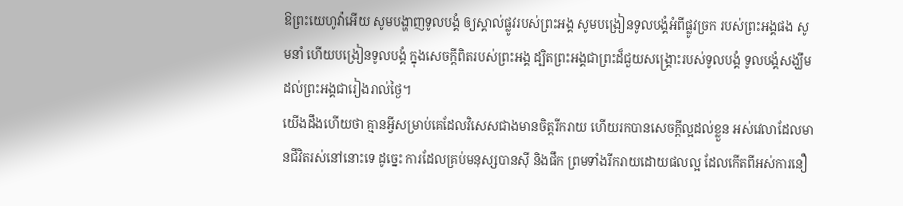ឱព្រះយេហូវ៉ាអើយ សូមបង្ហាញទូលបង្គំ ឲ្យស្គាល់ផ្លូវរបស់ព្រះអង្គ សូមបង្រៀនទូលបង្គំអំពីផ្លូវច្រក របស់ព្រះអង្គផង សូមនាំ ហើយបង្រៀនទូលបង្គំ ក្នុងសេចក្ដីពិតរបស់ព្រះអង្គ ដ្បិតព្រះអង្គជាព្រះដ៏ជួយសង្គ្រោះរបស់ទូលបង្គំ ទូលបង្គំសង្ឃឹមដល់ព្រះអង្គជារៀងរាល់ថ្ងៃ។
យើងដឹងហើយថា គ្មានអ្វីសម្រាប់គេដែលវិសេសជាងមានចិត្តរីករាយ ហើយរកបានសេចក្ដីល្អដល់ខ្លួន អស់វេលាដែលមានជីវិតរស់នៅនោះទេ ដូច្នេះ ការដែលគ្រប់មនុស្សបានស៊ី និងផឹក ព្រមទាំងរីករាយដោយផលល្អ ដែលកើតពីអស់ការនឿ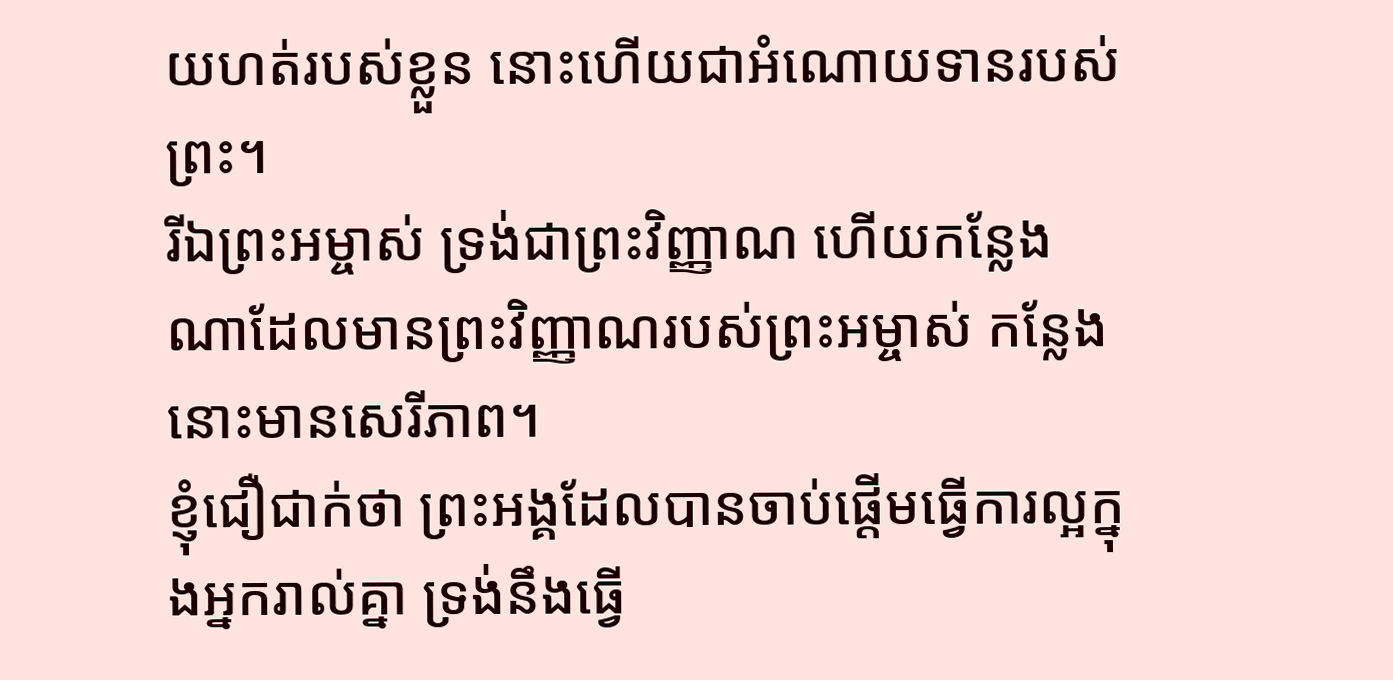យហត់របស់ខ្លួន នោះហើយជាអំណោយទានរបស់ព្រះ។
រីឯព្រះអម្ចាស់ ទ្រង់ជាព្រះវិញ្ញាណ ហើយកន្លែងណាដែលមានព្រះវិញ្ញាណរបស់ព្រះអម្ចាស់ កន្លែងនោះមានសេរីភាព។
ខ្ញុំជឿជាក់ថា ព្រះអង្គដែលបានចាប់ផ្តើមធ្វើការល្អក្នុងអ្នករាល់គ្នា ទ្រង់នឹងធ្វើ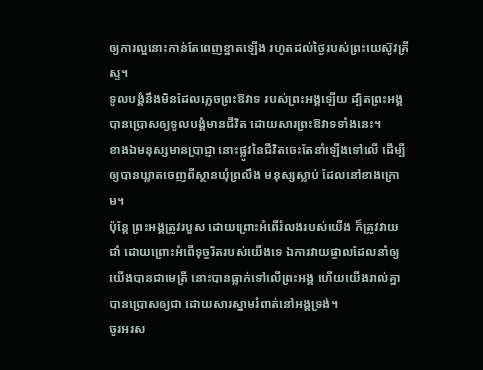ឲ្យការល្អនោះកាន់តែពេញខ្នាតឡើង រហូតដល់ថ្ងៃរបស់ព្រះយេស៊ូវគ្រីស្ទ។
ទូលបង្គំនឹងមិនដែលភ្លេចព្រះឱវាទ របស់ព្រះអង្គឡើយ ដ្បិតព្រះអង្គបានប្រោសឲ្យទូលបង្គំមានជីវិត ដោយសារព្រះឱវាទទាំងនេះ។
ខាងឯមនុស្សមានប្រាជ្ញា នោះផ្លូវនៃជីវិតចេះតែនាំឡើងទៅលើ ដើម្បីឲ្យបានឃ្លាតចេញពីស្ថានឃុំព្រលឹង មនុស្សស្លាប់ ដែលនៅខាងក្រោម។
ប៉ុន្តែ ព្រះអង្គត្រូវរបួស ដោយព្រោះអំពើរំលងរបស់យើង ក៏ត្រូវវាយជាំ ដោយព្រោះអំពើទុច្ចរិតរបស់យើងទេ ឯការវាយផ្ចាលដែលនាំឲ្យយើងបានជាមេត្រី នោះបានធ្លាក់ទៅលើព្រះអង្គ ហើយយើងរាល់គ្នាបានប្រោសឲ្យជា ដោយសារស្នាមរំពាត់នៅអង្គទ្រង់។
ចូរអរស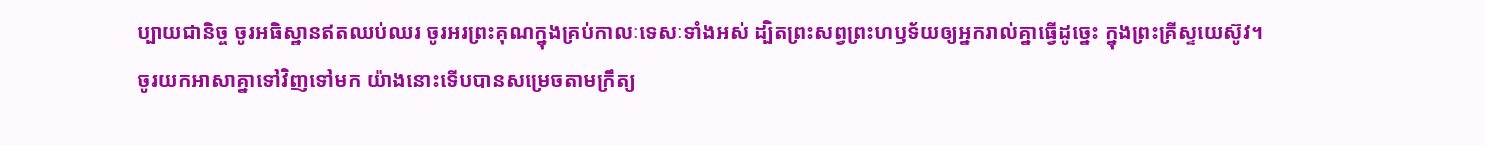ប្បាយជានិច្ច ចូរអធិស្ឋានឥតឈប់ឈរ ចូរអរព្រះគុណក្នុងគ្រប់កាលៈទេសៈទាំងអស់ ដ្បិតព្រះសព្វព្រះហឫទ័យឲ្យអ្នករាល់គ្នាធ្វើដូច្នេះ ក្នុងព្រះគ្រីស្ទយេស៊ូវ។
ចូរយកអាសាគ្នាទៅវិញទៅមក យ៉ាងនោះទើបបានសម្រេចតាមក្រឹត្យ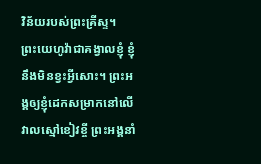វិន័យរបស់ព្រះគ្រីស្ទ។
ព្រះយេហូវ៉ាជាគង្វាលខ្ញុំ ខ្ញុំនឹងមិនខ្វះអ្វីសោះ។ ព្រះអង្គឲ្យខ្ញុំដេកសម្រាកនៅលើវាលស្មៅខៀវខ្ចី ព្រះអង្គនាំ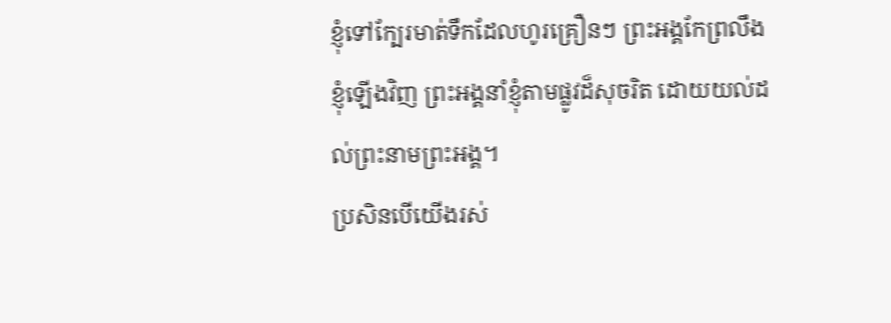ខ្ញុំទៅក្បែរមាត់ទឹកដែលហូរគ្រឿនៗ ព្រះអង្គកែព្រលឹង ខ្ញុំឡើងវិញ ព្រះអង្គនាំខ្ញុំតាមផ្លូវដ៏សុចរិត ដោយយល់ដល់ព្រះនាមព្រះអង្គ។
ប្រសិនបើយើងរស់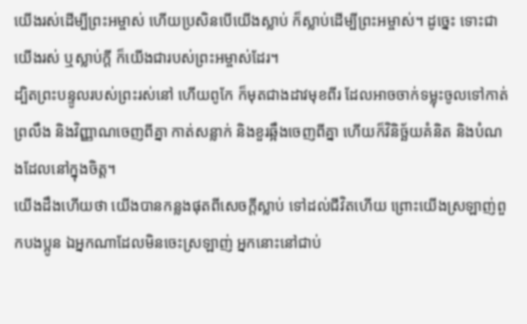យើងរស់ដើម្បីព្រះអម្ចាស់ ហើយប្រសិនបើយើងស្លាប់ ក៏ស្លាប់ដើម្បីព្រះអម្ចាស់។ ដូច្នេះ ទោះជាយើងរស់ ឬស្លាប់ក្ដី ក៏យើងជារបស់ព្រះអម្ចាស់ដែរ។
ដ្បិតព្រះបន្ទូលរបស់ព្រះរស់នៅ ហើយពូកែ ក៏មុតជាងដាវមុខពីរ ដែលអាចចាក់ទម្លុះចូលទៅកាត់ព្រលឹង និងវិញ្ញាណចេញពីគ្នា កាត់សន្លាក់ និងខួរឆ្អឹងចេញពីគ្នា ហើយក៏វិនិច្ឆ័យគំនិត និងបំណងដែលនៅក្នុងចិត្ត។
យើងដឹងហើយថា យើងបានកន្លងផុតពីសេចក្ដីស្លាប់ ទៅដល់ជីវិតហើយ ព្រោះយើងស្រឡាញ់ពួកបងប្អូន ឯអ្នកណាដែលមិនចេះស្រឡាញ់ អ្នកនោះនៅជាប់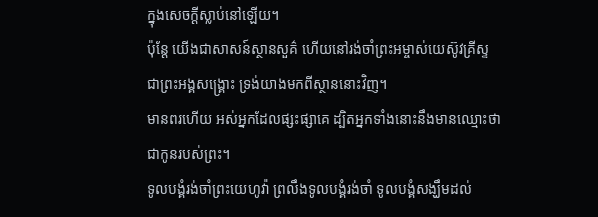ក្នុងសេចក្ដីស្លាប់នៅឡើយ។
ប៉ុន្តែ យើងជាសាសន៍ស្ថានសួគ៌ ហើយនៅរង់ចាំព្រះអម្ចាស់យេស៊ូវគ្រីស្ទ ជាព្រះអង្គសង្គ្រោះ ទ្រង់យាងមកពីស្ថាននោះវិញ។
មានពរហើយ អស់អ្នកដែលផ្សះផ្សាគេ ដ្បិតអ្នកទាំងនោះនឹងមានឈ្មោះថាជាកូនរបស់ព្រះ។
ទូលបង្គំរង់ចាំព្រះយេហូវ៉ា ព្រលឹងទូលបង្គំរង់ចាំ ទូលបង្គំសង្ឃឹមដល់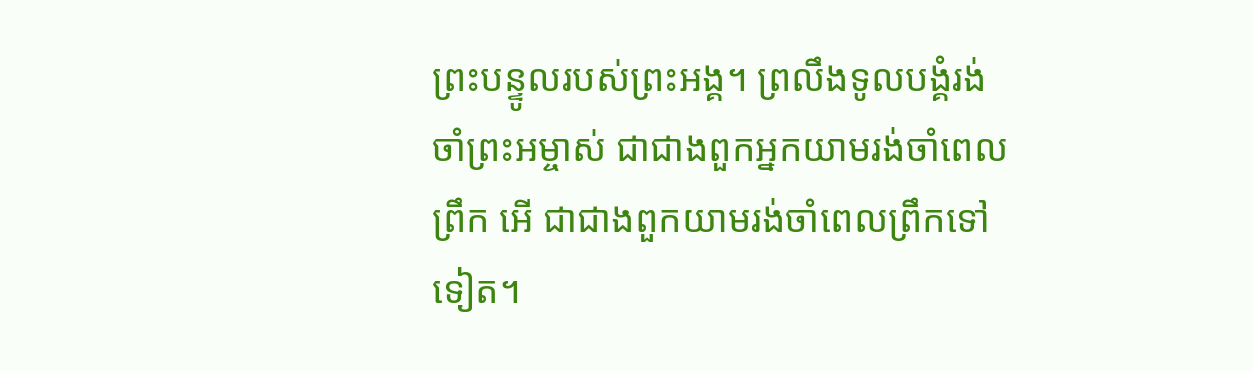ព្រះបន្ទូលរបស់ព្រះអង្គ។ ព្រលឹងទូលបង្គំរង់ចាំព្រះអម្ចាស់ ជាជាងពួកអ្នកយាមរង់ចាំពេលព្រឹក អើ ជាជាងពួកយាមរង់ចាំពេលព្រឹកទៅទៀត។